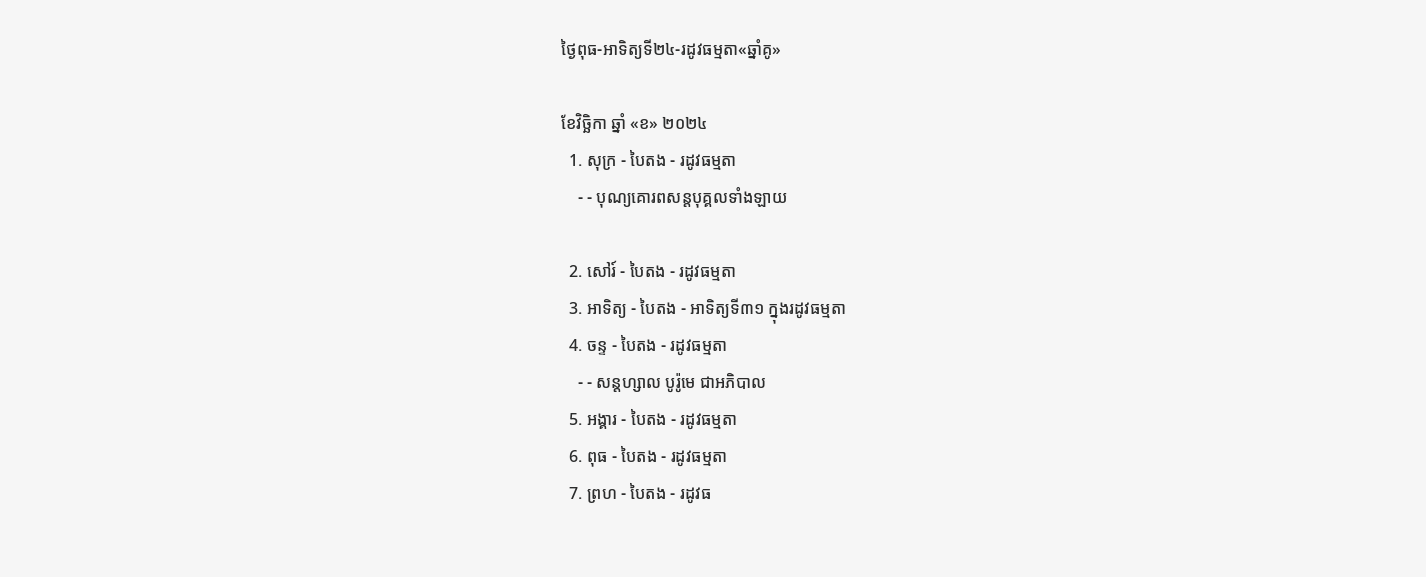ថ្ងៃពុធ-អាទិត្យទី២៤-រដូវធម្មតា«ឆ្នាំគូ»

ខែវិច្ឆិកា ឆ្នាំ «ខ» ២០២៤
  1. សុក្រ - បៃតង - រដូវធម្មតា
    - - បុណ្យគោរពសន្ដបុគ្គលទាំងឡាយ

  2. សៅរ៍ - បៃតង - រដូវធម្មតា
  3. អាទិត្យ - បៃតង - អាទិត្យទី៣១ ក្នុងរដូវធម្មតា
  4. ចន្ទ - បៃតង - រដូវធម្មតា
    - - សន្ដហ្សាល បូរ៉ូមេ ជាអភិបាល
  5. អង្គារ - បៃតង - រដូវធម្មតា
  6. ពុធ - បៃតង - រដូវធម្មតា
  7. ព្រហ - បៃតង - រដូវធ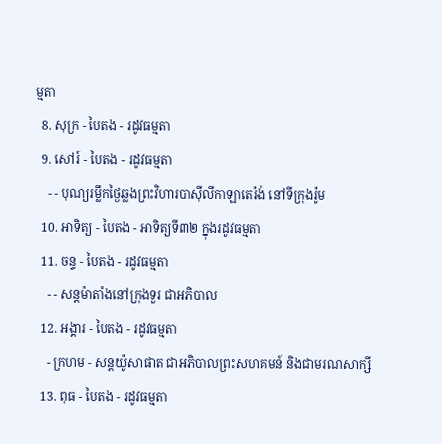ម្មតា
  8. សុក្រ - បៃតង - រដូវធម្មតា
  9. សៅរ៍ - បៃតង - រដូវធម្មតា
    - - បុណ្យរម្លឹកថ្ងៃឆ្លងព្រះវិហារបាស៊ីលីកាឡាតេរ៉ង់ នៅទីក្រុងរ៉ូម
  10. អាទិត្យ - បៃតង - អាទិត្យទី៣២ ក្នុងរដូវធម្មតា
  11. ចន្ទ - បៃតង - រដូវធម្មតា
    - - សន្ដម៉ាតាំងនៅក្រុងទួរ ជាអភិបាល
  12. អង្គារ - បៃតង - រដូវធម្មតា
    - ក្រហម - សន្ដយ៉ូសាផាត ជាអភិបាលព្រះសហគមន៍ និងជាមរណសាក្សី
  13. ពុធ - បៃតង - រដូវធម្មតា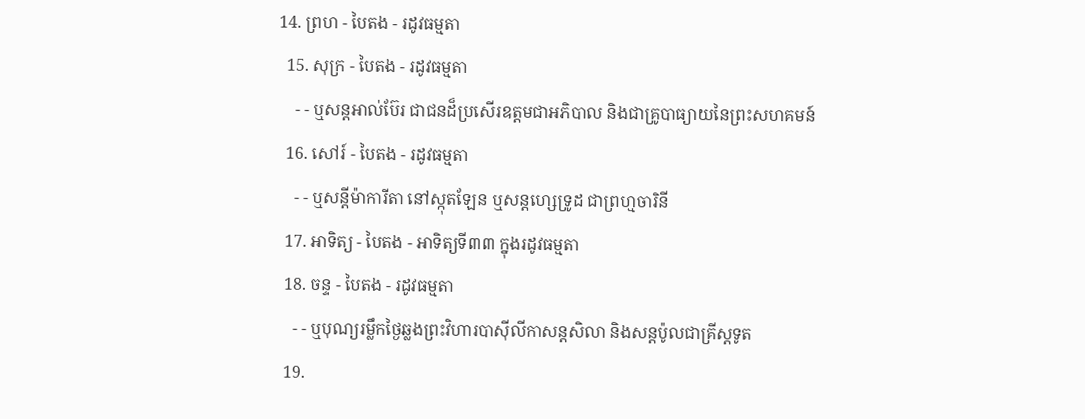14. ព្រហ - បៃតង - រដូវធម្មតា
  15. សុក្រ - បៃតង - រដូវធម្មតា
    - - ឬសន្ដអាល់ប៊ែរ ជាជនដ៏ប្រសើរឧត្ដមជាអភិបាល និងជាគ្រូបាធ្យាយនៃព្រះសហគមន៍
  16. សៅរ៍ - បៃតង - រដូវធម្មតា
    - - ឬសន្ដីម៉ាការីតា នៅស្កុតឡែន ឬសន្ដហ្សេទ្រូដ ជាព្រហ្មចារិនី
  17. អាទិត្យ - បៃតង - អាទិត្យទី៣៣ ក្នុងរដូវធម្មតា
  18. ចន្ទ - បៃតង - រដូវធម្មតា
    - - ឬបុណ្យរម្លឹកថ្ងៃឆ្លងព្រះវិហារបាស៊ីលីកាសន្ដសិលា និងសន្ដប៉ូលជាគ្រីស្ដទូត
  19.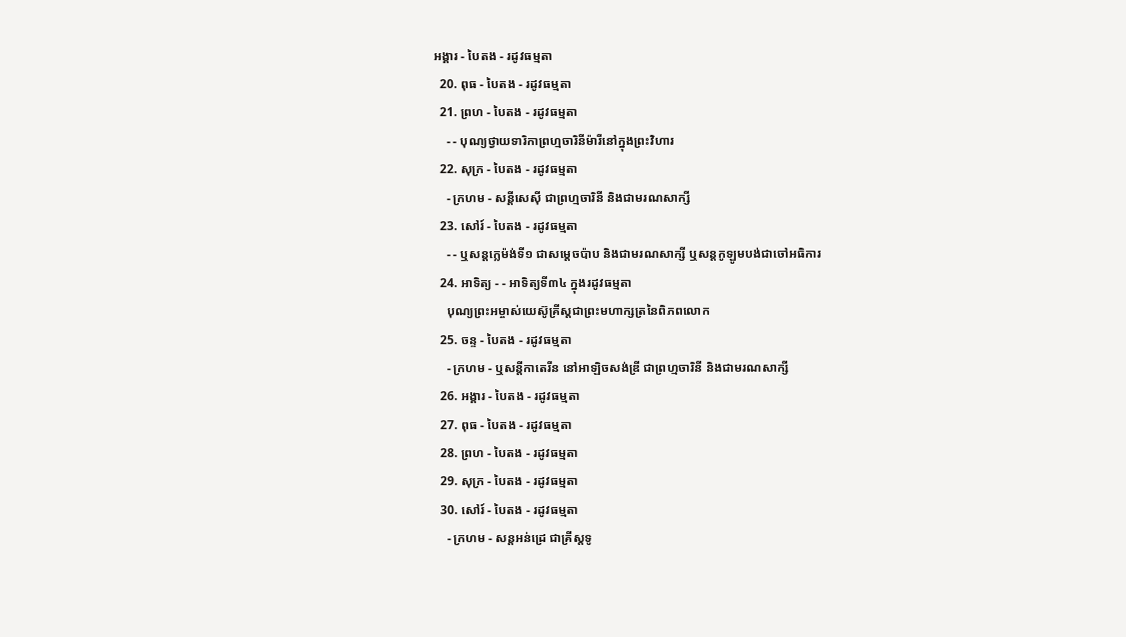អង្គារ - បៃតង - រដូវធម្មតា
  20. ពុធ - បៃតង - រដូវធម្មតា
  21. ព្រហ - បៃតង - រដូវធម្មតា
    - - បុណ្យថ្វាយទារិកាព្រហ្មចារិនីម៉ារីនៅក្នុងព្រះវិហារ
  22. សុក្រ - បៃតង - រដូវធម្មតា
    - ក្រហម - សន្ដីសេស៊ី ជាព្រហ្មចារិនី និងជាមរណសាក្សី
  23. សៅរ៍ - បៃតង - រដូវធម្មតា
    - - ឬសន្ដក្លេម៉ង់ទី១ ជាសម្ដេចប៉ាប និងជាមរណសាក្សី ឬសន្ដកូឡូមបង់ជាចៅអធិការ
  24. អាទិត្យ - - អាទិត្យទី៣៤ ក្នុងរដូវធម្មតា
    បុណ្យព្រះអម្ចាស់យេស៊ូគ្រីស្ដជាព្រះមហាក្សត្រនៃពិភពលោក
  25. ចន្ទ - បៃតង - រដូវធម្មតា
    - ក្រហម - ឬសន្ដីកាតេរីន នៅអាឡិចសង់ឌ្រី ជាព្រហ្មចារិនី និងជាមរណសាក្សី
  26. អង្គារ - បៃតង - រដូវធម្មតា
  27. ពុធ - បៃតង - រដូវធម្មតា
  28. ព្រហ - បៃតង - រដូវធម្មតា
  29. សុក្រ - បៃតង - រដូវធម្មតា
  30. សៅរ៍ - បៃតង - រដូវធម្មតា
    - ក្រហម - សន្ដអន់ដ្រេ ជាគ្រីស្ដទូ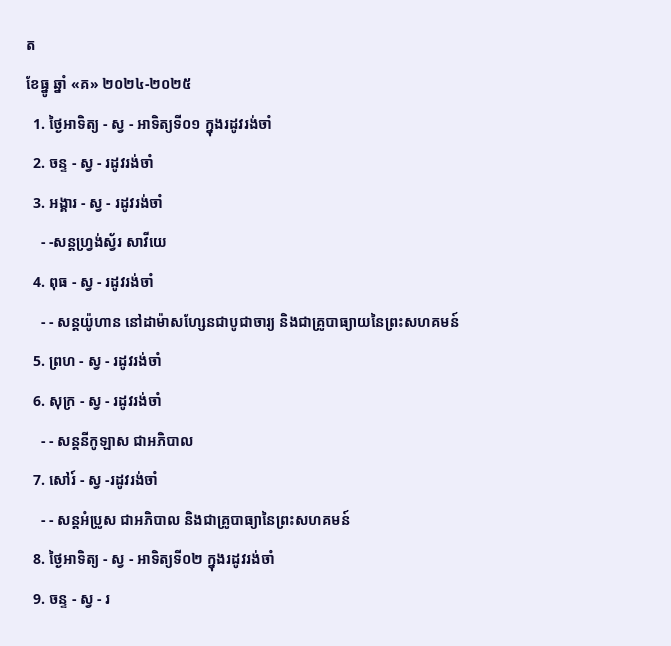ត
ខែធ្នូ ឆ្នាំ «គ» ២០២៤-២០២៥
  1. ថ្ងៃអាទិត្យ - ស្វ - អាទិត្យទី០១ ក្នុងរដូវរង់ចាំ
  2. ចន្ទ - ស្វ - រដូវរង់ចាំ
  3. អង្គារ - ស្វ - រដូវរង់ចាំ
    - -សន្ដហ្វ្រង់ស្វ័រ សាវីយេ
  4. ពុធ - ស្វ - រដូវរង់ចាំ
    - - សន្ដយ៉ូហាន នៅដាម៉ាសហ្សែនជាបូជាចារ្យ និងជាគ្រូបាធ្យាយនៃព្រះសហគមន៍
  5. ព្រហ - ស្វ - រដូវរង់ចាំ
  6. សុក្រ - ស្វ - រដូវរង់ចាំ
    - - សន្ដនីកូឡាស ជាអភិបាល
  7. សៅរ៍ - ស្វ -រដូវរង់ចាំ
    - - សន្ដអំប្រូស ជាអភិបាល និងជាគ្រូបាធ្យានៃព្រះសហគមន៍
  8. ថ្ងៃអាទិត្យ - ស្វ - អាទិត្យទី០២ ក្នុងរដូវរង់ចាំ
  9. ចន្ទ - ស្វ - រ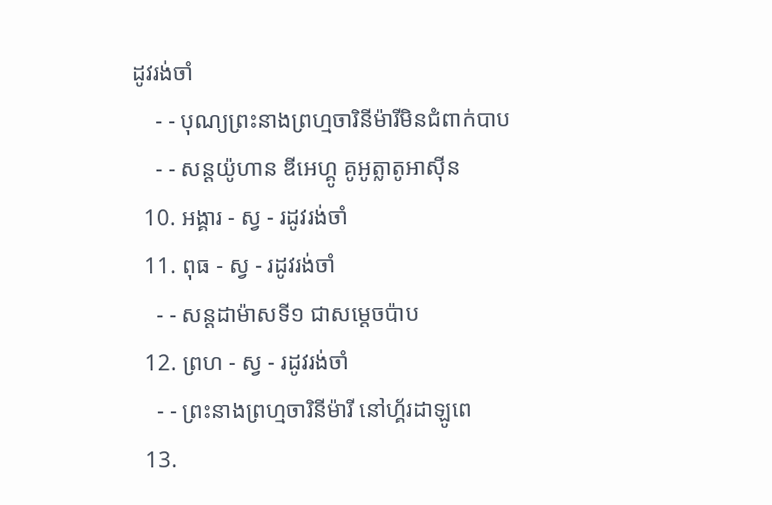ដូវរង់ចាំ
    - - បុណ្យព្រះនាងព្រហ្មចារិនីម៉ារីមិនជំពាក់បាប
    - - សន្ដយ៉ូហាន ឌីអេហ្គូ គូអូត្លាតូអាស៊ីន
  10. អង្គារ - ស្វ - រដូវរង់ចាំ
  11. ពុធ - ស្វ - រដូវរង់ចាំ
    - - សន្ដដាម៉ាសទី១ ជាសម្ដេចប៉ាប
  12. ព្រហ - ស្វ - រដូវរង់ចាំ
    - - ព្រះនាងព្រហ្មចារិនីម៉ារី នៅហ្គ័រដាឡូពេ
  13.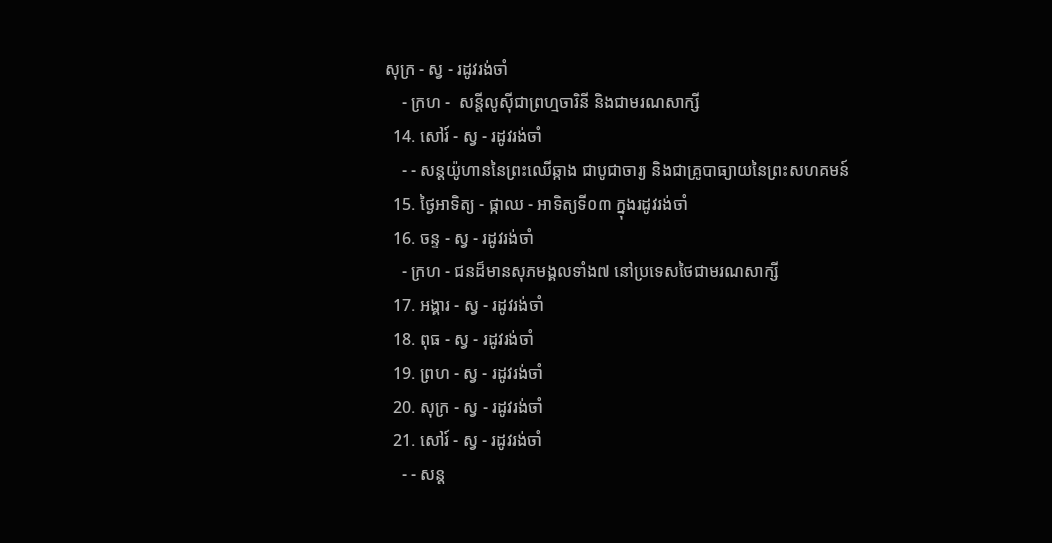សុក្រ - ស្វ - រដូវរង់ចាំ
    - ក្រហ -  សន្ដីលូស៊ីជាព្រហ្មចារិនី និងជាមរណសាក្សី
  14. សៅរ៍ - ស្វ - រដូវរង់ចាំ
    - - សន្ដយ៉ូហាននៃព្រះឈើឆ្កាង ជាបូជាចារ្យ និងជាគ្រូបាធ្យាយនៃព្រះសហគមន៍
  15. ថ្ងៃអាទិត្យ - ផ្កាឈ - អាទិត្យទី០៣ ក្នុងរដូវរង់ចាំ
  16. ចន្ទ - ស្វ - រដូវរង់ចាំ
    - ក្រហ - ជនដ៏មានសុភមង្គលទាំង៧ នៅប្រទេសថៃជាមរណសាក្សី
  17. អង្គារ - ស្វ - រដូវរង់ចាំ
  18. ពុធ - ស្វ - រដូវរង់ចាំ
  19. ព្រហ - ស្វ - រដូវរង់ចាំ
  20. សុក្រ - ស្វ - រដូវរង់ចាំ
  21. សៅរ៍ - ស្វ - រដូវរង់ចាំ
    - - សន្ដ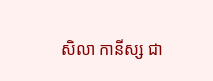សិលា កានីស្ស ជា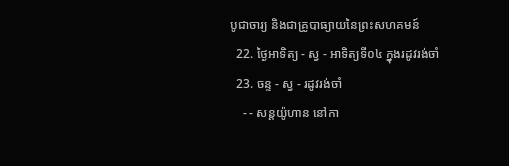បូជាចារ្យ និងជាគ្រូបាធ្យាយនៃព្រះសហគមន៍
  22. ថ្ងៃអាទិត្យ - ស្វ - អាទិត្យទី០៤ ក្នុងរដូវរង់ចាំ
  23. ចន្ទ - ស្វ - រដូវរង់ចាំ
    - - សន្ដយ៉ូហាន នៅកា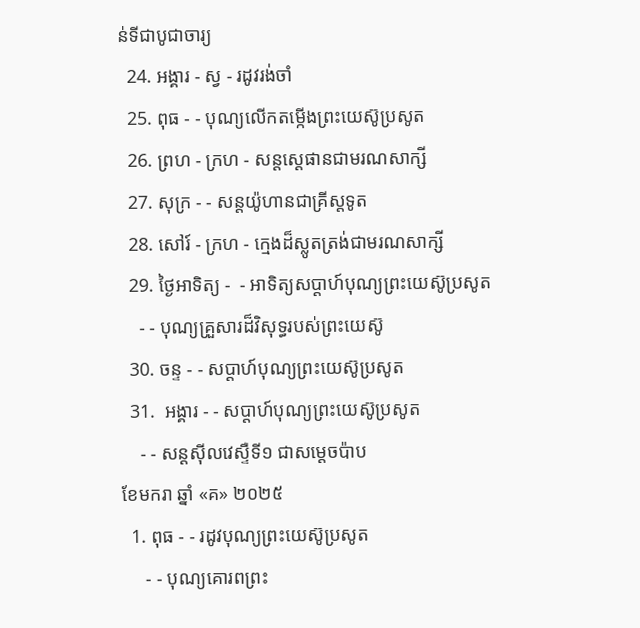ន់ទីជាបូជាចារ្យ
  24. អង្គារ - ស្វ - រដូវរង់ចាំ
  25. ពុធ - - បុណ្យលើកតម្កើងព្រះយេស៊ូប្រសូត
  26. ព្រហ - ក្រហ - សន្តស្តេផានជាមរណសាក្សី
  27. សុក្រ - - សន្តយ៉ូហានជាគ្រីស្តទូត
  28. សៅរ៍ - ក្រហ - ក្មេងដ៏ស្លូតត្រង់ជាមរណសាក្សី
  29. ថ្ងៃអាទិត្យ -  - អាទិត្យសប្ដាហ៍បុណ្យព្រះយេស៊ូប្រសូត
    - - បុណ្យគ្រួសារដ៏វិសុទ្ធរបស់ព្រះយេស៊ូ
  30. ចន្ទ - - សប្ដាហ៍បុណ្យព្រះយេស៊ូប្រសូត
  31.  អង្គារ - - សប្ដាហ៍បុណ្យព្រះយេស៊ូប្រសូត
    - - សន្ដស៊ីលវេស្ទឺទី១ ជាសម្ដេចប៉ាប
ខែមករា ឆ្នាំ «គ» ២០២៥
  1. ពុធ - - រដូវបុណ្យព្រះយេស៊ូប្រសូត
     - - បុណ្យគោរពព្រះ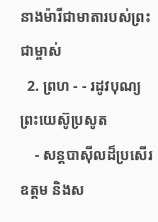នាងម៉ារីជាមាតារបស់ព្រះជាម្ចាស់
  2. ព្រហ - - រដូវបុណ្យព្រះយេស៊ូប្រសូត
    - សន្ដបាស៊ីលដ៏ប្រសើរឧត្ដម និងស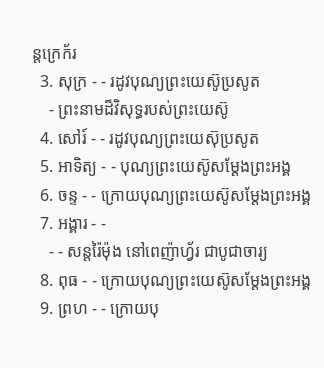ន្ដក្រេក័រ
  3. សុក្រ - - រដូវបុណ្យព្រះយេស៊ូប្រសូត
    - ព្រះនាមដ៏វិសុទ្ធរបស់ព្រះយេស៊ូ
  4. សៅរ៍ - - រដូវបុណ្យព្រះយេស៊ុប្រសូត
  5. អាទិត្យ - - បុណ្យព្រះយេស៊ូសម្ដែងព្រះអង្គ
  6. ចន្ទ - - ក្រោយបុណ្យព្រះយេស៊ូសម្ដែងព្រះអង្គ
  7. អង្គារ - -
    - - សន្ដរ៉ៃម៉ុង នៅពេញ៉ាហ្វ័រ ជាបូជាចារ្យ
  8. ពុធ - - ក្រោយបុណ្យព្រះយេស៊ូសម្ដែងព្រះអង្គ
  9. ព្រហ - - ក្រោយបុ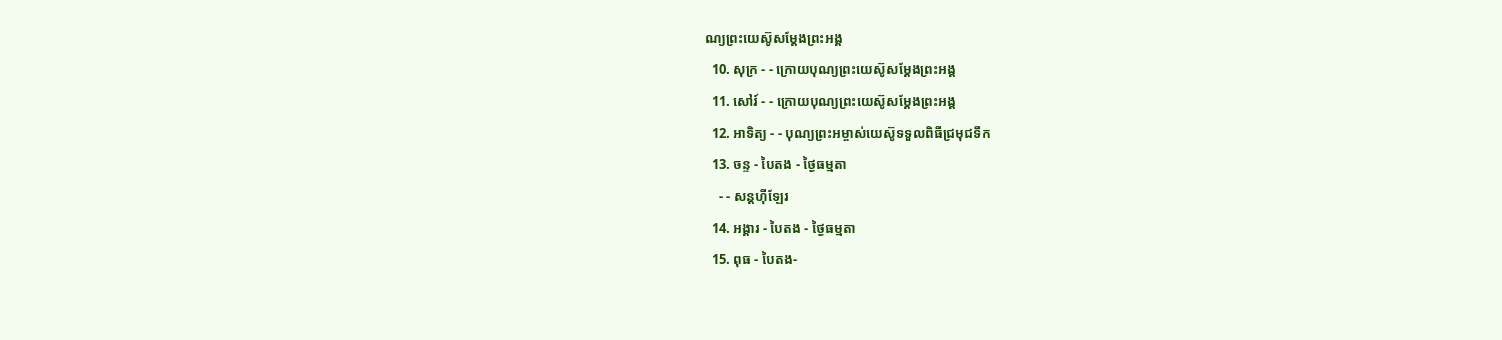ណ្យព្រះយេស៊ូសម្ដែងព្រះអង្គ
  10. សុក្រ - - ក្រោយបុណ្យព្រះយេស៊ូសម្ដែងព្រះអង្គ
  11. សៅរ៍ - - ក្រោយបុណ្យព្រះយេស៊ូសម្ដែងព្រះអង្គ
  12. អាទិត្យ - - បុណ្យព្រះអម្ចាស់យេស៊ូទទួលពិធីជ្រមុជទឹក
  13. ចន្ទ - បៃតង - ថ្ងៃធម្មតា
    - - សន្ដហ៊ីឡែរ
  14. អង្គារ - បៃតង - ថ្ងៃធម្មតា
  15. ពុធ - បៃតង-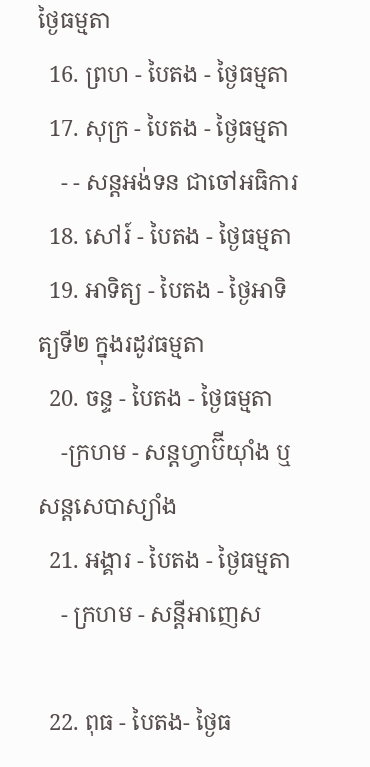ថ្ងៃធម្មតា
  16. ព្រហ - បៃតង - ថ្ងៃធម្មតា
  17. សុក្រ - បៃតង - ថ្ងៃធម្មតា
    - - សន្ដអង់ទន ជាចៅអធិការ
  18. សៅរ៍ - បៃតង - ថ្ងៃធម្មតា
  19. អាទិត្យ - បៃតង - ថ្ងៃអាទិត្យទី២ ក្នុងរដូវធម្មតា
  20. ចន្ទ - បៃតង - ថ្ងៃធម្មតា
    -ក្រហម - សន្ដហ្វាប៊ីយ៉ាំង ឬ សន្ដសេបាស្យាំង
  21. អង្គារ - បៃតង - ថ្ងៃធម្មតា
    - ក្រហម - សន្ដីអាញេស

  22. ពុធ - បៃតង- ថ្ងៃធ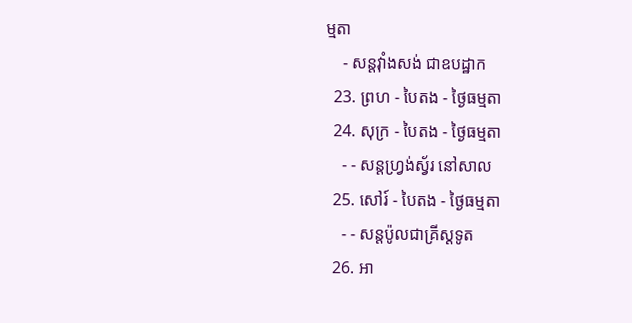ម្មតា
    - សន្ដវ៉ាំងសង់ ជាឧបដ្ឋាក
  23. ព្រហ - បៃតង - ថ្ងៃធម្មតា
  24. សុក្រ - បៃតង - ថ្ងៃធម្មតា
    - - សន្ដហ្វ្រង់ស្វ័រ នៅសាល
  25. សៅរ៍ - បៃតង - ថ្ងៃធម្មតា
    - - សន្ដប៉ូលជាគ្រីស្ដទូត
  26. អា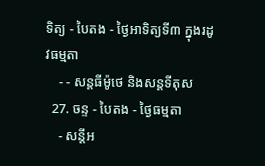ទិត្យ - បៃតង - ថ្ងៃអាទិត្យទី៣ ក្នុងរដូវធម្មតា
    - - សន្ដធីម៉ូថេ និងសន្ដទីតុស
  27. ចន្ទ - បៃតង - ថ្ងៃធម្មតា
    - សន្ដីអ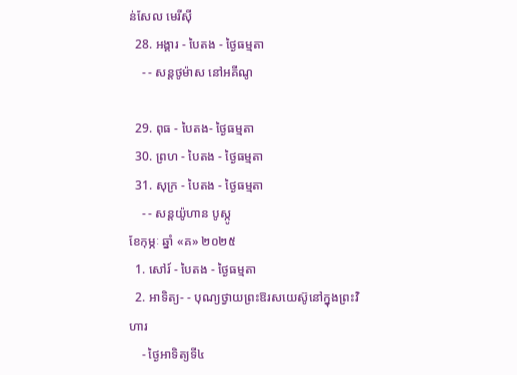ន់សែល មេរីស៊ី
  28. អង្គារ - បៃតង - ថ្ងៃធម្មតា
    - - សន្ដថូម៉ាស នៅអគីណូ

  29. ពុធ - បៃតង- ថ្ងៃធម្មតា
  30. ព្រហ - បៃតង - ថ្ងៃធម្មតា
  31. សុក្រ - បៃតង - ថ្ងៃធម្មតា
    - - សន្ដយ៉ូហាន បូស្កូ
ខែកុម្ភៈ ឆ្នាំ «គ» ២០២៥
  1. សៅរ៍ - បៃតង - ថ្ងៃធម្មតា
  2. អាទិត្យ- - បុណ្យថ្វាយព្រះឱរសយេស៊ូនៅក្នុងព្រះវិហារ
    - ថ្ងៃអាទិត្យទី៤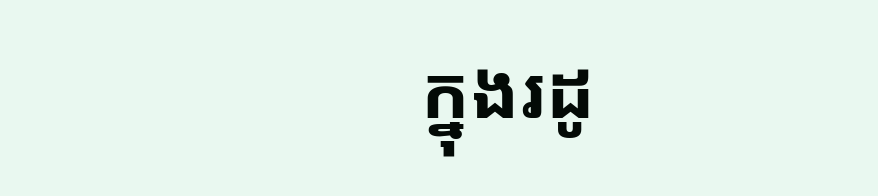ក្នុងរដូ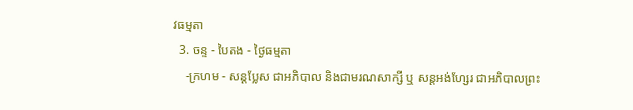វធម្មតា
  3. ចន្ទ - បៃតង - ថ្ងៃធម្មតា
    -ក្រហម - សន្ដប្លែស ជាអភិបាល និងជាមរណសាក្សី ឬ សន្ដអង់ហ្សែរ ជាអភិបាលព្រះ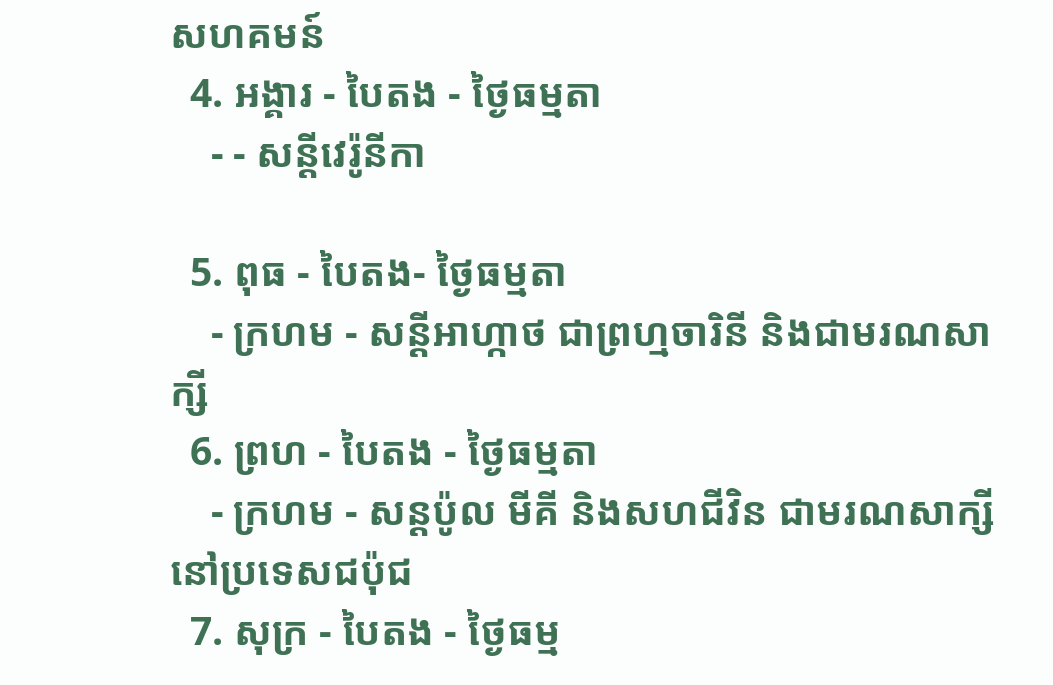សហគមន៍
  4. អង្គារ - បៃតង - ថ្ងៃធម្មតា
    - - សន្ដីវេរ៉ូនីកា

  5. ពុធ - បៃតង- ថ្ងៃធម្មតា
    - ក្រហម - សន្ដីអាហ្កាថ ជាព្រហ្មចារិនី និងជាមរណសាក្សី
  6. ព្រហ - បៃតង - ថ្ងៃធម្មតា
    - ក្រហម - សន្ដប៉ូល មីគី និងសហជីវិន ជាមរណសាក្សីនៅប្រទេសជប៉ុជ
  7. សុក្រ - បៃតង - ថ្ងៃធម្ម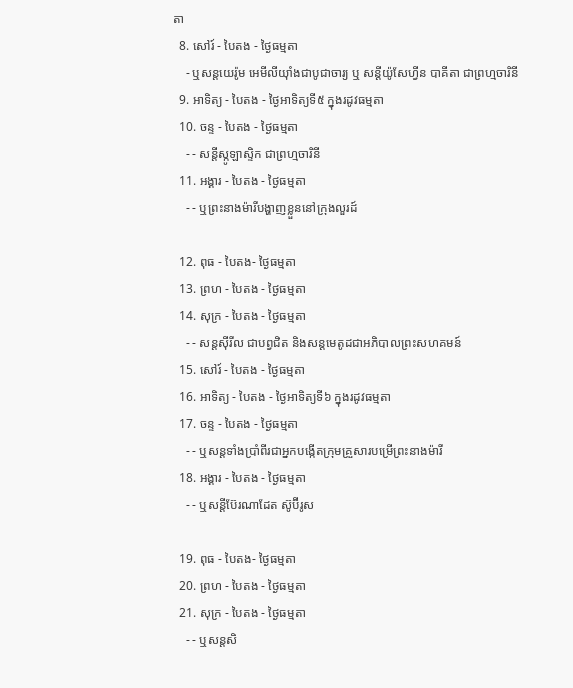តា
  8. សៅរ៍ - បៃតង - ថ្ងៃធម្មតា
    - ឬសន្ដយេរ៉ូម អេមីលីយ៉ាំងជាបូជាចារ្យ ឬ សន្ដីយ៉ូសែហ្វីន បាគីតា ជាព្រហ្មចារិនី
  9. អាទិត្យ - បៃតង - ថ្ងៃអាទិត្យទី៥ ក្នុងរដូវធម្មតា
  10. ចន្ទ - បៃតង - ថ្ងៃធម្មតា
    - - សន្ដីស្កូឡាស្ទិក ជាព្រហ្មចារិនី
  11. អង្គារ - បៃតង - ថ្ងៃធម្មតា
    - - ឬព្រះនាងម៉ារីបង្ហាញខ្លួននៅក្រុងលួរដ៍

  12. ពុធ - បៃតង- ថ្ងៃធម្មតា
  13. ព្រហ - បៃតង - ថ្ងៃធម្មតា
  14. សុក្រ - បៃតង - ថ្ងៃធម្មតា
    - - សន្ដស៊ីរីល ជាបព្វជិត និងសន្ដមេតូដជាអភិបាលព្រះសហគមន៍
  15. សៅរ៍ - បៃតង - ថ្ងៃធម្មតា
  16. អាទិត្យ - បៃតង - ថ្ងៃអាទិត្យទី៦ ក្នុងរដូវធម្មតា
  17. ចន្ទ - បៃតង - ថ្ងៃធម្មតា
    - - ឬសន្ដទាំងប្រាំពីរជាអ្នកបង្កើតក្រុមគ្រួសារបម្រើព្រះនាងម៉ារី
  18. អង្គារ - បៃតង - ថ្ងៃធម្មតា
    - - ឬសន្ដីប៊ែរណាដែត ស៊ូប៊ីរូស

  19. ពុធ - បៃតង- ថ្ងៃធម្មតា
  20. ព្រហ - បៃតង - ថ្ងៃធម្មតា
  21. សុក្រ - បៃតង - ថ្ងៃធម្មតា
    - - ឬសន្ដសិ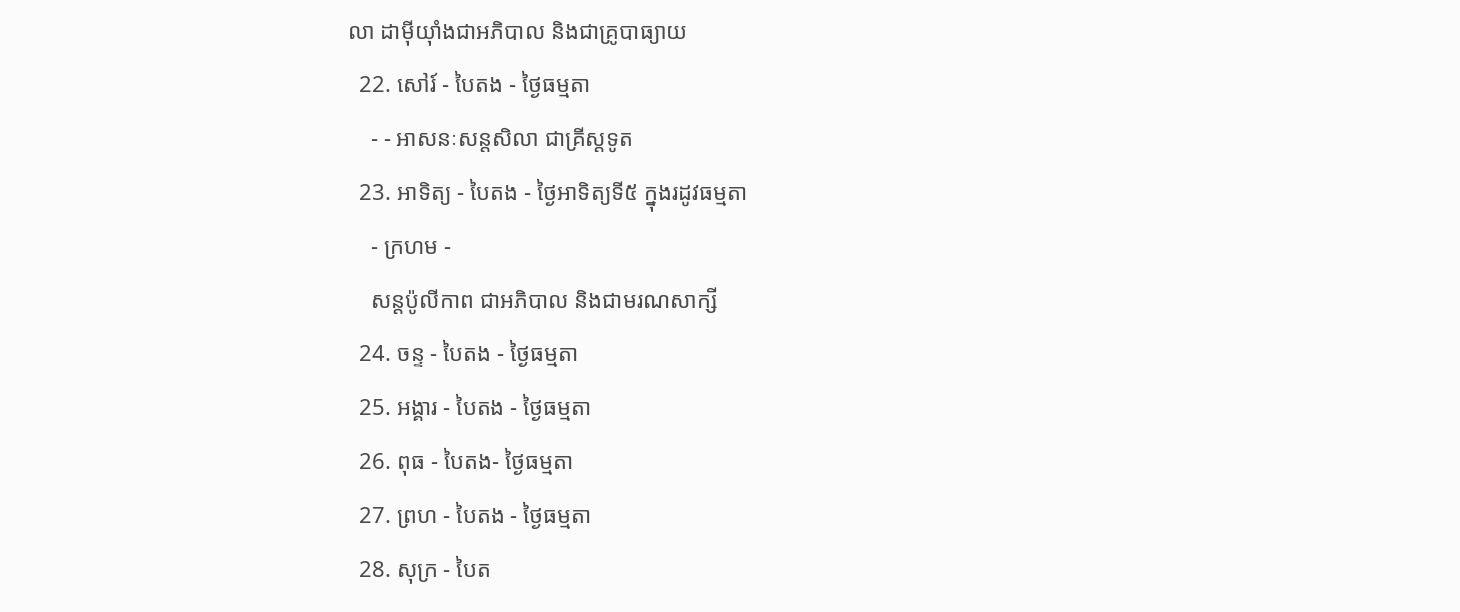លា ដាម៉ីយ៉ាំងជាអភិបាល និងជាគ្រូបាធ្យាយ
  22. សៅរ៍ - បៃតង - ថ្ងៃធម្មតា
    - - អាសនៈសន្ដសិលា ជាគ្រីស្ដទូត
  23. អាទិត្យ - បៃតង - ថ្ងៃអាទិត្យទី៥ ក្នុងរដូវធម្មតា
    - ក្រហម -
    សន្ដប៉ូលីកាព ជាអភិបាល និងជាមរណសាក្សី
  24. ចន្ទ - បៃតង - ថ្ងៃធម្មតា
  25. អង្គារ - បៃតង - ថ្ងៃធម្មតា
  26. ពុធ - បៃតង- ថ្ងៃធម្មតា
  27. ព្រហ - បៃតង - ថ្ងៃធម្មតា
  28. សុក្រ - បៃត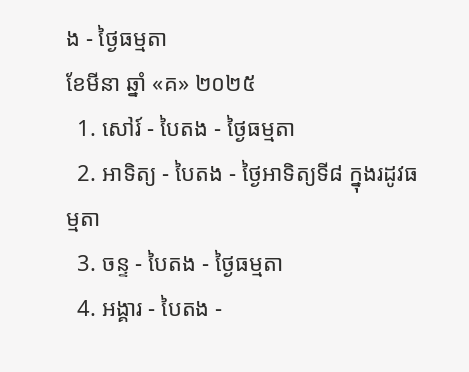ង - ថ្ងៃធម្មតា
ខែមីនា ឆ្នាំ «គ» ២០២៥
  1. សៅរ៍ - បៃតង - ថ្ងៃធម្មតា
  2. អាទិត្យ - បៃតង - ថ្ងៃអាទិត្យទី៨ ក្នុងរដូវធម្មតា
  3. ចន្ទ - បៃតង - ថ្ងៃធម្មតា
  4. អង្គារ - បៃតង -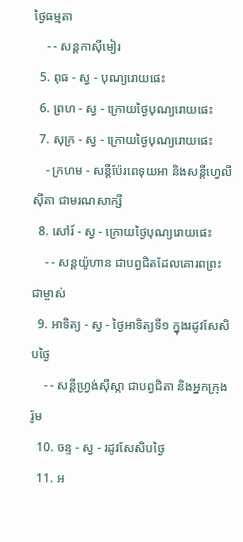ថ្ងៃធម្មតា
    - - សន្ដកាស៊ីមៀរ
  5. ពុធ - ស្វ - បុណ្យរោយផេះ
  6. ព្រហ - ស្វ - ក្រោយថ្ងៃបុណ្យរោយផេះ
  7. សុក្រ - ស្វ - ក្រោយថ្ងៃបុណ្យរោយផេះ
    - ក្រហម - សន្ដីប៉ែរពេទុយអា និងសន្ដីហ្វេលីស៊ីតា ជាមរណសាក្សី
  8. សៅរ៍ - ស្វ - ក្រោយថ្ងៃបុណ្យរោយផេះ
    - - សន្ដយ៉ូហាន ជាបព្វជិតដែលគោរពព្រះជាម្ចាស់
  9. អាទិត្យ - ស្វ - ថ្ងៃអាទិត្យទី១ ក្នុងរដូវសែសិបថ្ងៃ
    - - សន្ដីហ្វ្រង់ស៊ីស្កា ជាបព្វជិតា និងអ្នកក្រុងរ៉ូម
  10. ចន្ទ - ស្វ - រដូវសែសិបថ្ងៃ
  11. អ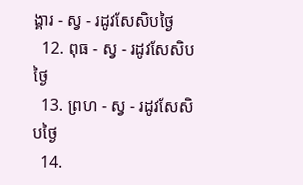ង្គារ - ស្វ - រដូវសែសិបថ្ងៃ
  12. ពុធ - ស្វ - រដូវសែសិបថ្ងៃ
  13. ព្រហ - ស្វ - រដូវសែសិបថ្ងៃ
  14.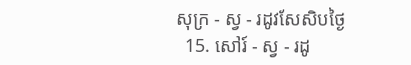សុក្រ - ស្វ - រដូវសែសិបថ្ងៃ
  15. សៅរ៍ - ស្វ - រដូ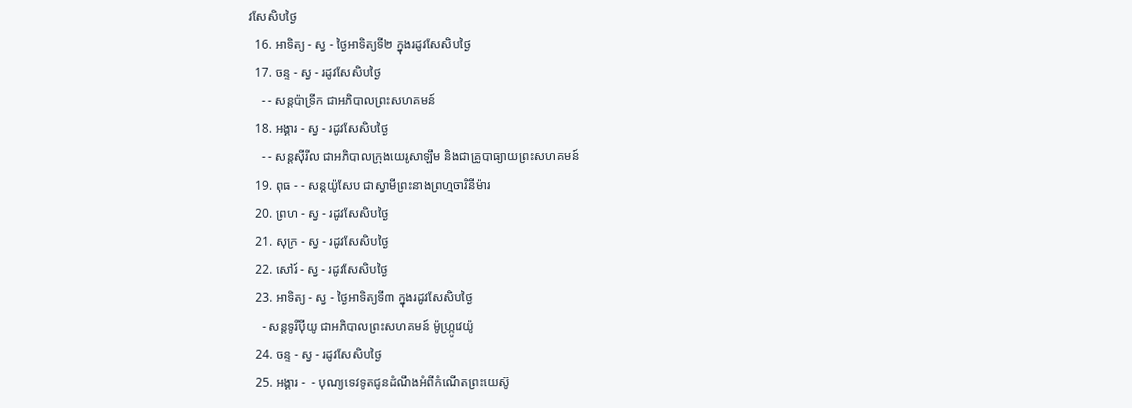វសែសិបថ្ងៃ
  16. អាទិត្យ - ស្វ - ថ្ងៃអាទិត្យទី២ ក្នុងរដូវសែសិបថ្ងៃ
  17. ចន្ទ - ស្វ - រដូវសែសិបថ្ងៃ
    - - សន្ដប៉ាទ្រីក ជាអភិបាលព្រះសហគមន៍
  18. អង្គារ - ស្វ - រដូវសែសិបថ្ងៃ
    - - សន្ដស៊ីរីល ជាអភិបាលក្រុងយេរូសាឡឹម និងជាគ្រូបាធ្យាយព្រះសហគមន៍
  19. ពុធ - - សន្ដយ៉ូសែប ជាស្វាមីព្រះនាងព្រហ្មចារិនីម៉ារ
  20. ព្រហ - ស្វ - រដូវសែសិបថ្ងៃ
  21. សុក្រ - ស្វ - រដូវសែសិបថ្ងៃ
  22. សៅរ៍ - ស្វ - រដូវសែសិបថ្ងៃ
  23. អាទិត្យ - ស្វ - ថ្ងៃអាទិត្យទី៣ ក្នុងរដូវសែសិបថ្ងៃ
    - សន្ដទូរីប៉ីយូ ជាអភិបាលព្រះសហគមន៍ ម៉ូហ្ក្រូវេយ៉ូ
  24. ចន្ទ - ស្វ - រដូវសែសិបថ្ងៃ
  25. អង្គារ -  - បុណ្យទេវទូតជូនដំណឹងអំពីកំណើតព្រះយេស៊ូ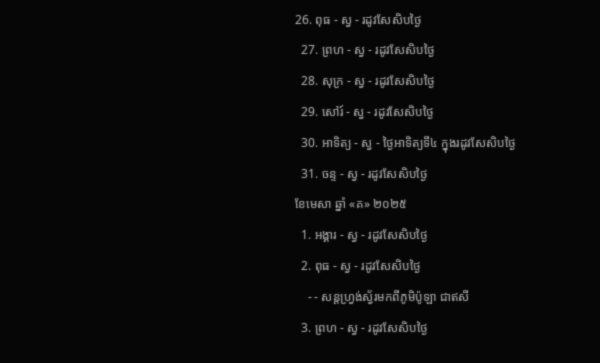26. ពុធ - ស្វ - រដូវសែសិបថ្ងៃ
  27. ព្រហ - ស្វ - រដូវសែសិបថ្ងៃ
  28. សុក្រ - ស្វ - រដូវសែសិបថ្ងៃ
  29. សៅរ៍ - ស្វ - រដូវសែសិបថ្ងៃ
  30. អាទិត្យ - ស្វ - ថ្ងៃអាទិត្យទី៤ ក្នុងរដូវសែសិបថ្ងៃ
  31. ចន្ទ - ស្វ - រដូវសែសិបថ្ងៃ
ខែមេសា ឆ្នាំ «គ» ២០២៥
  1. អង្គារ - ស្វ - រដូវសែសិបថ្ងៃ
  2. ពុធ - ស្វ - រដូវសែសិបថ្ងៃ
    - - សន្ដហ្វ្រង់ស្វ័រមកពីភូមិប៉ូឡា ជាឥសី
  3. ព្រហ - ស្វ - រដូវសែសិបថ្ងៃ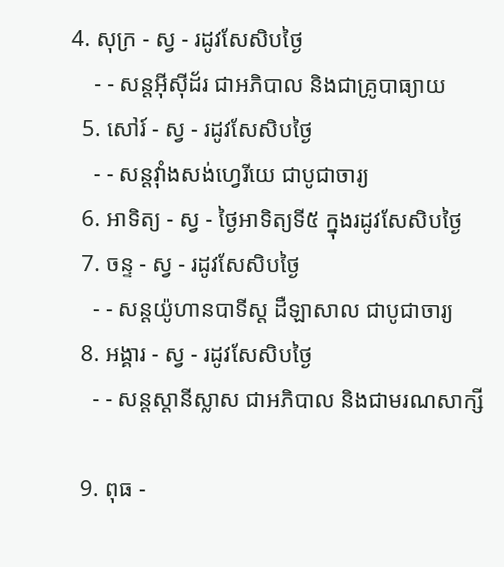4. សុក្រ - ស្វ - រដូវសែសិបថ្ងៃ
    - - សន្ដអ៊ីស៊ីដ័រ ជាអភិបាល និងជាគ្រូបាធ្យាយ
  5. សៅរ៍ - ស្វ - រដូវសែសិបថ្ងៃ
    - - សន្ដវ៉ាំងសង់ហ្វេរីយេ ជាបូជាចារ្យ
  6. អាទិត្យ - ស្វ - ថ្ងៃអាទិត្យទី៥ ក្នុងរដូវសែសិបថ្ងៃ
  7. ចន្ទ - ស្វ - រដូវសែសិបថ្ងៃ
    - - សន្ដយ៉ូហានបាទីស្ដ ដឺឡាសាល ជាបូជាចារ្យ
  8. អង្គារ - ស្វ - រដូវសែសិបថ្ងៃ
    - - សន្ដស្ដានីស្លាស ជាអភិបាល និងជាមរណសាក្សី

  9. ពុធ -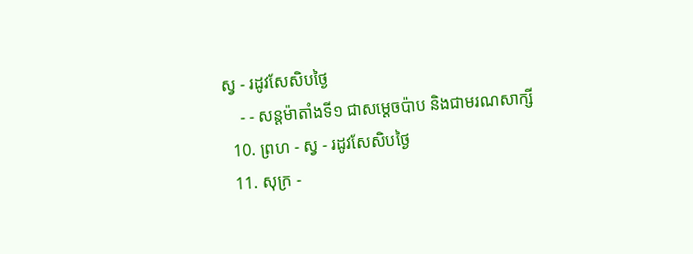ស្វ - រដូវសែសិបថ្ងៃ
    - - សន្ដម៉ាតាំងទី១ ជាសម្ដេចប៉ាប និងជាមរណសាក្សី
  10. ព្រហ - ស្វ - រដូវសែសិបថ្ងៃ
  11. សុក្រ -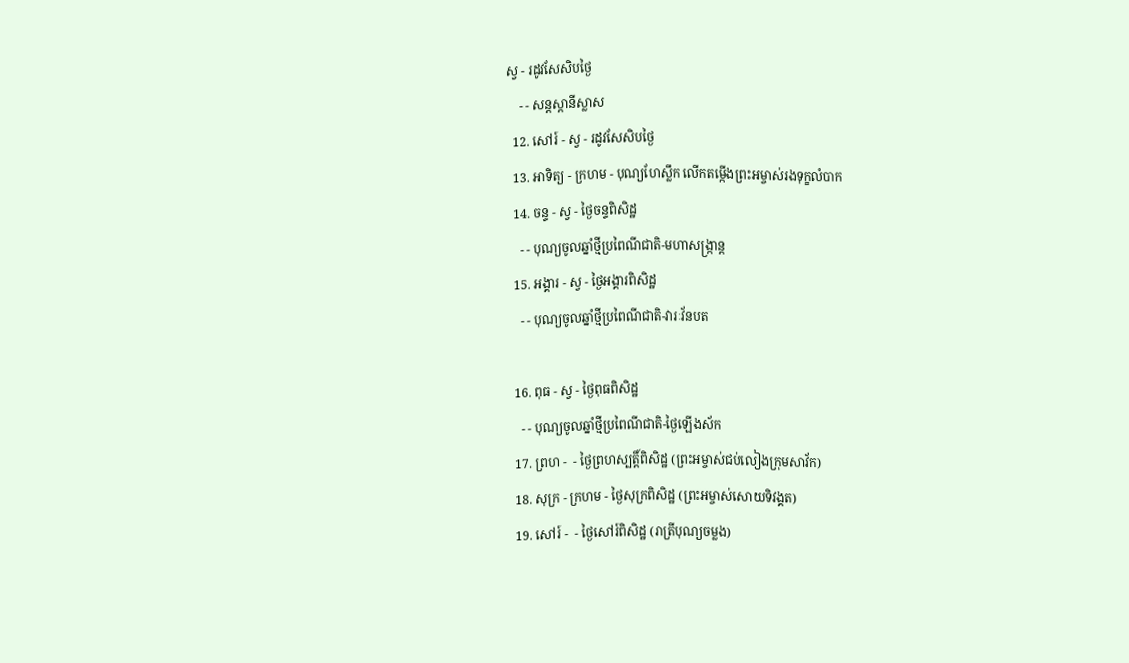ស្វ - រដូវសែសិបថ្ងៃ
    - - សន្ដស្ដានីស្លាស
  12. សៅរ៍ - ស្វ - រដូវសែសិបថ្ងៃ
  13. អាទិត្យ - ក្រហម - បុណ្យហែស្លឹក លើកតម្កើងព្រះអម្ចាស់រងទុក្ខលំបាក
  14. ចន្ទ - ស្វ - ថ្ងៃចន្ទពិសិដ្ឋ
    - - បុណ្យចូលឆ្នាំថ្មីប្រពៃណីជាតិ-មហាសង្រ្កាន្ដ
  15. អង្គារ - ស្វ - ថ្ងៃអង្គារពិសិដ្ឋ
    - - បុណ្យចូលឆ្នាំថ្មីប្រពៃណីជាតិ-វារៈវ័នបត

  16. ពុធ - ស្វ - ថ្ងៃពុធពិសិដ្ឋ
    - - បុណ្យចូលឆ្នាំថ្មីប្រពៃណីជាតិ-ថ្ងៃឡើងស័ក
  17. ព្រហ -  - ថ្ងៃព្រហស្បត្ដិ៍ពិសិដ្ឋ (ព្រះអម្ចាស់ជប់លៀងក្រុមសាវ័ក)
  18. សុក្រ - ក្រហម - ថ្ងៃសុក្រពិសិដ្ឋ (ព្រះអម្ចាស់សោយទិវង្គត)
  19. សៅរ៍ -  - ថ្ងៃសៅរ៍ពិសិដ្ឋ (រាត្រីបុណ្យចម្លង)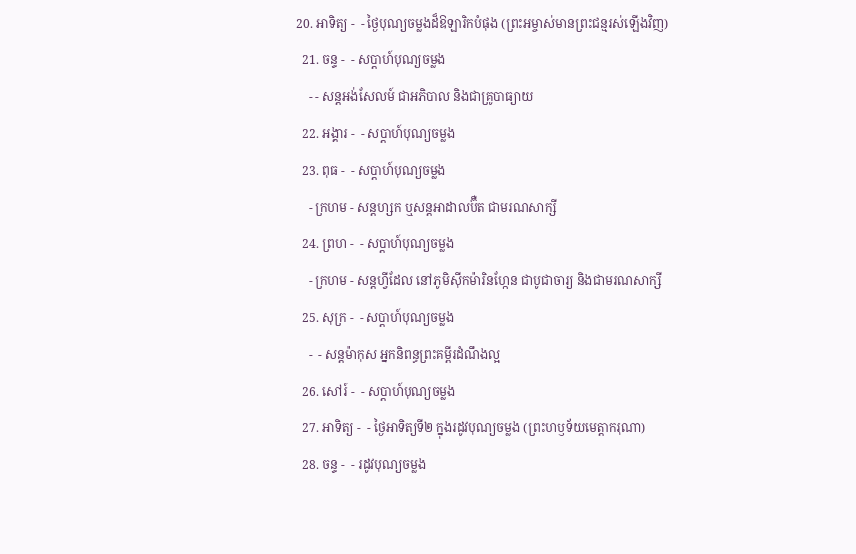20. អាទិត្យ -  - ថ្ងៃបុណ្យចម្លងដ៏ឱឡារិកបំផុង (ព្រះអម្ចាស់មានព្រះជន្មរស់ឡើងវិញ)
  21. ចន្ទ -  - សប្ដាហ៍បុណ្យចម្លង
    - - សន្ដអង់សែលម៍ ជាអភិបាល និងជាគ្រូបាធ្យាយ
  22. អង្គារ -  - សប្ដាហ៍បុណ្យចម្លង
  23. ពុធ -  - សប្ដាហ៍បុណ្យចម្លង
    - ក្រហម - សន្ដហ្សក ឬសន្ដអាដាលប៊ឺត ជាមរណសាក្សី
  24. ព្រហ -  - សប្ដាហ៍បុណ្យចម្លង
    - ក្រហម - សន្ដហ្វីដែល នៅភូមិស៊ីកម៉ារិនហ្កែន ជាបូជាចារ្យ និងជាមរណសាក្សី
  25. សុក្រ -  - សប្ដាហ៍បុណ្យចម្លង
    -  - សន្ដម៉ាកុស អ្នកនិពន្ធព្រះគម្ពីរដំណឹងល្អ
  26. សៅរ៍ -  - សប្ដាហ៍បុណ្យចម្លង
  27. អាទិត្យ -  - ថ្ងៃអាទិត្យទី២ ក្នុងរដូវបុណ្យចម្លង (ព្រះហឫទ័យមេត្ដាករុណា)
  28. ចន្ទ -  - រដូវបុណ្យចម្លង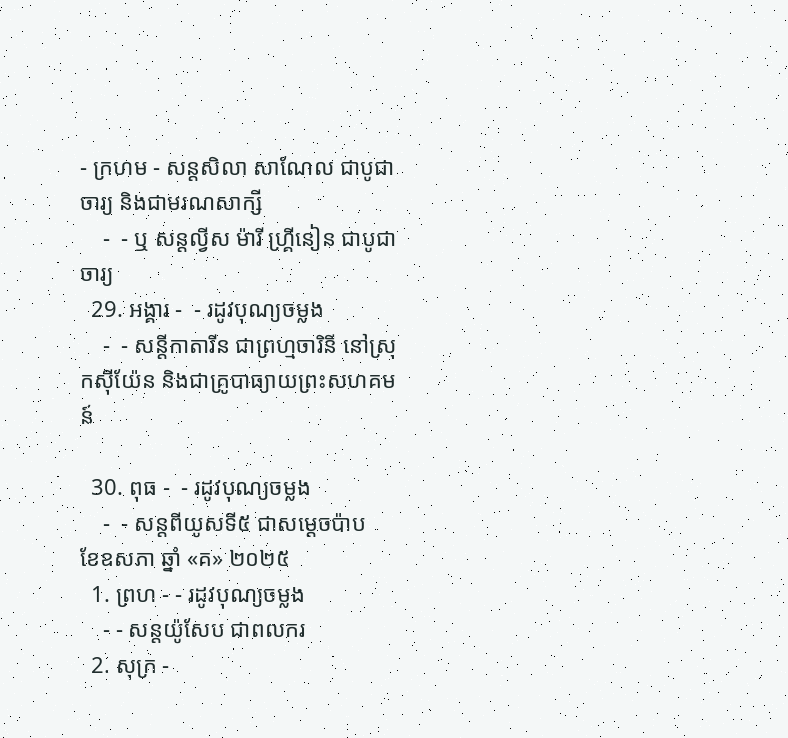- ក្រហម - សន្ដសិលា សាណែល ជាបូជាចារ្យ និងជាមរណសាក្សី
    -  - ឬ សន្ដល្វីស ម៉ារី ហ្គ្រីនៀន ជាបូជាចារ្យ
  29. អង្គារ -  - រដូវបុណ្យចម្លង
    -  - សន្ដីកាតារីន ជាព្រហ្មចារិនី នៅស្រុកស៊ីយ៉ែន និងជាគ្រូបាធ្យាយព្រះសហគមន៍

  30. ពុធ -  - រដូវបុណ្យចម្លង
    -  - សន្ដពីយូសទី៥ ជាសម្ដេចប៉ាប
ខែឧសភា ឆ្នាំ «គ» ២០២៥
  1. ព្រហ - - រដូវបុណ្យចម្លង
    - - សន្ដយ៉ូសែប ជាពលករ
  2. សុក្រ -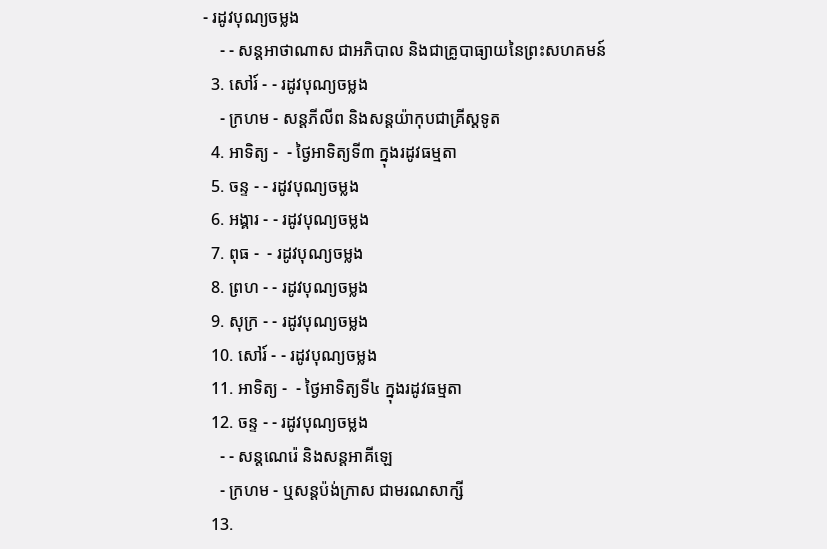- រដូវបុណ្យចម្លង
    - - សន្ដអាថាណាស ជាអភិបាល និងជាគ្រូបាធ្យាយនៃព្រះសហគមន៍
  3. សៅរ៍ - - រដូវបុណ្យចម្លង
    - ក្រហម - សន្ដភីលីព និងសន្ដយ៉ាកុបជាគ្រីស្ដទូត
  4. អាទិត្យ -  - ថ្ងៃអាទិត្យទី៣ ក្នុងរដូវធម្មតា
  5. ចន្ទ - - រដូវបុណ្យចម្លង
  6. អង្គារ - - រដូវបុណ្យចម្លង
  7. ពុធ -  - រដូវបុណ្យចម្លង
  8. ព្រហ - - រដូវបុណ្យចម្លង
  9. សុក្រ - - រដូវបុណ្យចម្លង
  10. សៅរ៍ - - រដូវបុណ្យចម្លង
  11. អាទិត្យ -  - ថ្ងៃអាទិត្យទី៤ ក្នុងរដូវធម្មតា
  12. ចន្ទ - - រដូវបុណ្យចម្លង
    - - សន្ដណេរ៉េ និងសន្ដអាគីឡេ
    - ក្រហម - ឬសន្ដប៉ង់ក្រាស ជាមរណសាក្សី
  13.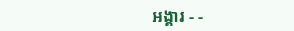អង្គារ - -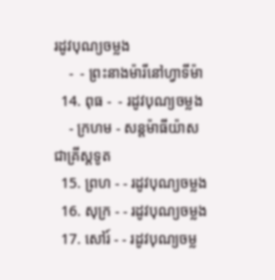រដូវបុណ្យចម្លង
    -  - ព្រះនាងម៉ារីនៅហ្វាទីម៉ា
  14. ពុធ -  - រដូវបុណ្យចម្លង
    - ក្រហម - សន្ដម៉ាធីយ៉ាស ជាគ្រីស្ដទូត
  15. ព្រហ - - រដូវបុណ្យចម្លង
  16. សុក្រ - - រដូវបុណ្យចម្លង
  17. សៅរ៍ - - រដូវបុណ្យចម្ល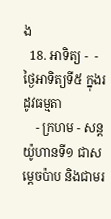ង
  18. អាទិត្យ -  - ថ្ងៃអាទិត្យទី៥ ក្នុងរដូវធម្មតា
    - ក្រហម - សន្ដយ៉ូហានទី១ ជាសម្ដេចប៉ាប និងជាមរ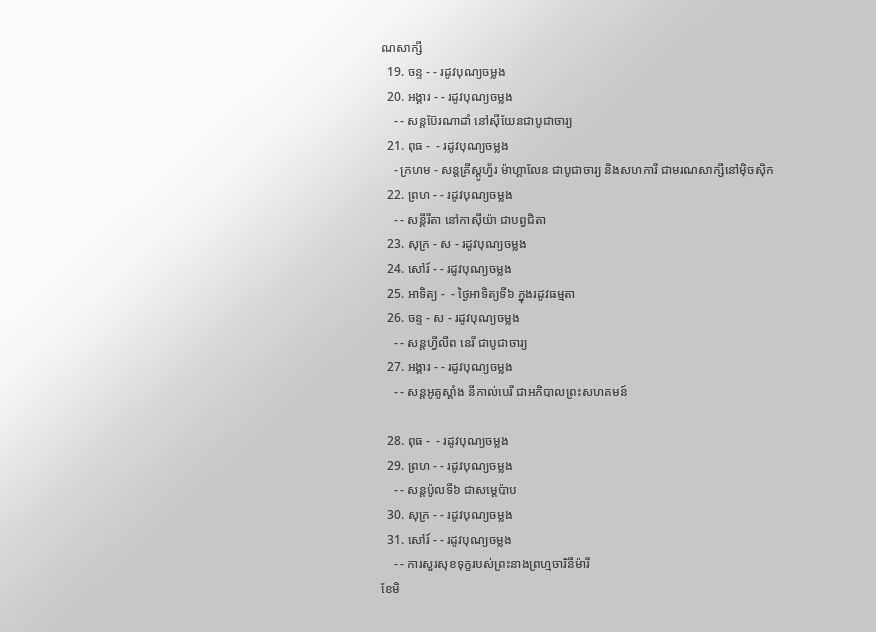ណសាក្សី
  19. ចន្ទ - - រដូវបុណ្យចម្លង
  20. អង្គារ - - រដូវបុណ្យចម្លង
    - - សន្ដប៊ែរណាដាំ នៅស៊ីយែនជាបូជាចារ្យ
  21. ពុធ -  - រដូវបុណ្យចម្លង
    - ក្រហម - សន្ដគ្រីស្ដូហ្វ័រ ម៉ាហ្គាលែន ជាបូជាចារ្យ និងសហការី ជាមរណសាក្សីនៅម៉ិចស៊ិក
  22. ព្រហ - - រដូវបុណ្យចម្លង
    - - សន្ដីរីតា នៅកាស៊ីយ៉ា ជាបព្វជិតា
  23. សុក្រ - ស - រដូវបុណ្យចម្លង
  24. សៅរ៍ - - រដូវបុណ្យចម្លង
  25. អាទិត្យ -  - ថ្ងៃអាទិត្យទី៦ ក្នុងរដូវធម្មតា
  26. ចន្ទ - ស - រដូវបុណ្យចម្លង
    - - សន្ដហ្វីលីព នេរី ជាបូជាចារ្យ
  27. អង្គារ - - រដូវបុណ្យចម្លង
    - - សន្ដអូគូស្ដាំង នីកាល់បេរី ជាអភិបាលព្រះសហគមន៍

  28. ពុធ -  - រដូវបុណ្យចម្លង
  29. ព្រហ - - រដូវបុណ្យចម្លង
    - - សន្ដប៉ូលទី៦ ជាសម្ដេប៉ាប
  30. សុក្រ - - រដូវបុណ្យចម្លង
  31. សៅរ៍ - - រដូវបុណ្យចម្លង
    - - ការសួរសុខទុក្ខរបស់ព្រះនាងព្រហ្មចារិនីម៉ារី
ខែមិ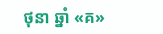ថុនា ឆ្នាំ «គ»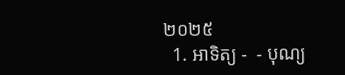២០២៥
  1. អាទិត្យ -  - បុណ្យ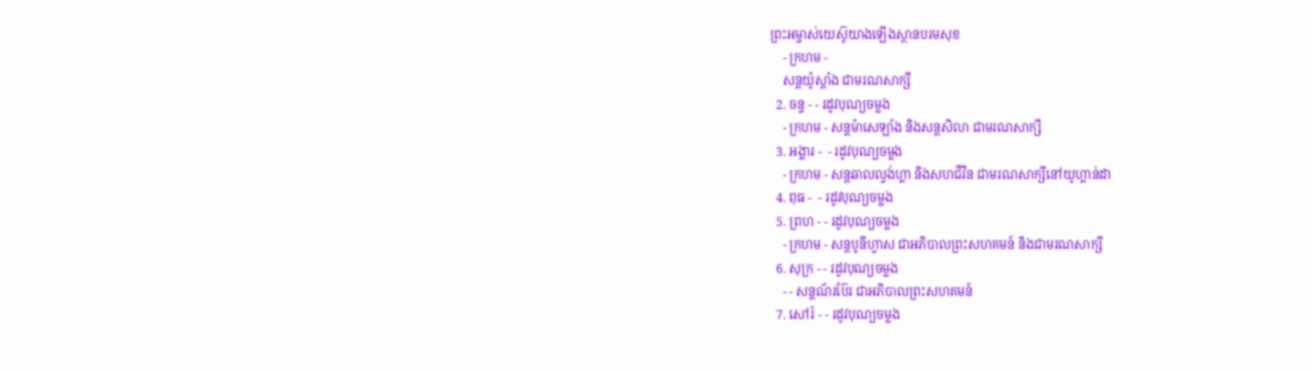ព្រះអម្ចាស់យេស៊ូយាងឡើងស្ថានបរមសុខ
    - ក្រហម -
    សន្ដយ៉ូស្ដាំង ជាមរណសាក្សី
  2. ចន្ទ - - រដូវបុណ្យចម្លង
    - ក្រហម - សន្ដម៉ាសេឡាំង និងសន្ដសិលា ជាមរណសាក្សី
  3. អង្គារ -  - រដូវបុណ្យចម្លង
    - ក្រហម - សន្ដឆាលល្វង់ហ្គា និងសហជីវិន ជាមរណសាក្សីនៅយូហ្គាន់ដា
  4. ពុធ -  - រដូវបុណ្យចម្លង
  5. ព្រហ - - រដូវបុណ្យចម្លង
    - ក្រហម - សន្ដបូនីហ្វាស ជាអភិបាលព្រះសហគមន៍ និងជាមរណសាក្សី
  6. សុក្រ - - រដូវបុណ្យចម្លង
    - - សន្ដណ័រប៊ែរ ជាអភិបាលព្រះសហគមន៍
  7. សៅរ៍ - - រដូវបុណ្យចម្លង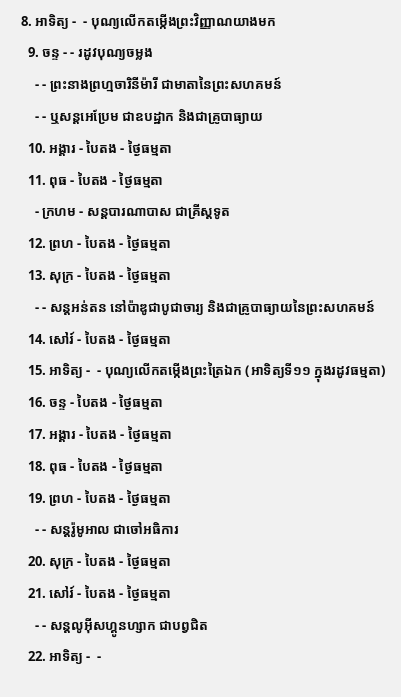8. អាទិត្យ -  - បុណ្យលើកតម្កើងព្រះវិញ្ញាណយាងមក
  9. ចន្ទ - - រដូវបុណ្យចម្លង
    - - ព្រះនាងព្រហ្មចារិនីម៉ារី ជាមាតានៃព្រះសហគមន៍
    - - ឬសន្ដអេប្រែម ជាឧបដ្ឋាក និងជាគ្រូបាធ្យាយ
  10. អង្គារ - បៃតង - ថ្ងៃធម្មតា
  11. ពុធ - បៃតង - ថ្ងៃធម្មតា
    - ក្រហម - សន្ដបារណាបាស ជាគ្រីស្ដទូត
  12. ព្រហ - បៃតង - ថ្ងៃធម្មតា
  13. សុក្រ - បៃតង - ថ្ងៃធម្មតា
    - - សន្ដអន់តន នៅប៉ាឌូជាបូជាចារ្យ និងជាគ្រូបាធ្យាយនៃព្រះសហគមន៍
  14. សៅរ៍ - បៃតង - ថ្ងៃធម្មតា
  15. អាទិត្យ -  - បុណ្យលើកតម្កើងព្រះត្រៃឯក (អាទិត្យទី១១ ក្នុងរដូវធម្មតា)
  16. ចន្ទ - បៃតង - ថ្ងៃធម្មតា
  17. អង្គារ - បៃតង - ថ្ងៃធម្មតា
  18. ពុធ - បៃតង - ថ្ងៃធម្មតា
  19. ព្រហ - បៃតង - ថ្ងៃធម្មតា
    - - សន្ដរ៉ូមូអាល ជាចៅអធិការ
  20. សុក្រ - បៃតង - ថ្ងៃធម្មតា
  21. សៅរ៍ - បៃតង - ថ្ងៃធម្មតា
    - - សន្ដលូអ៊ីសហ្គូនហ្សាក ជាបព្វជិត
  22. អាទិត្យ -  -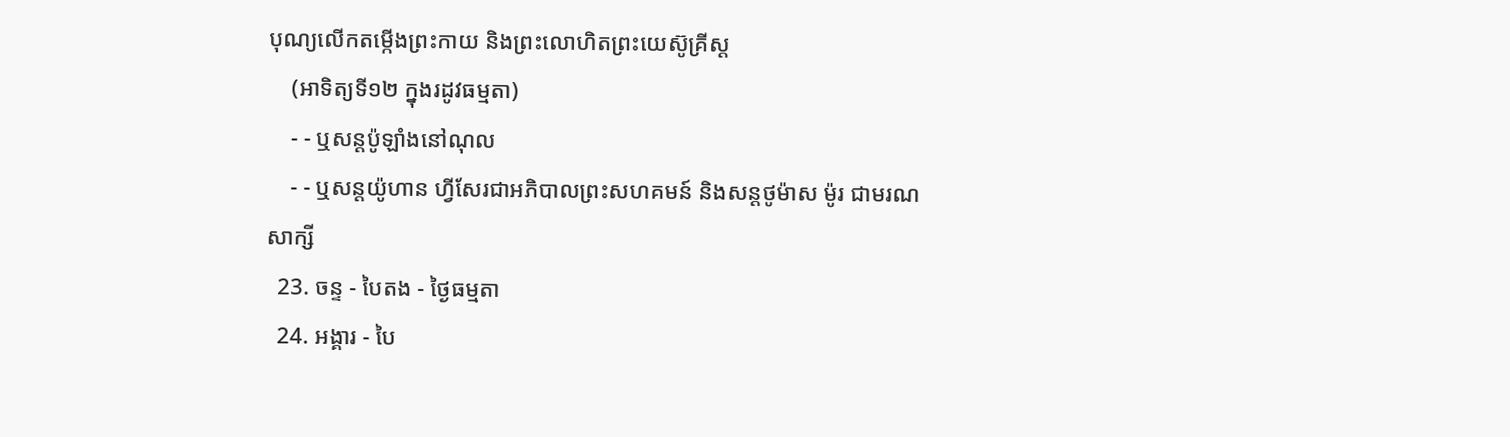បុណ្យលើកតម្កើងព្រះកាយ និងព្រះលោហិតព្រះយេស៊ូគ្រីស្ដ
    (អាទិត្យទី១២ ក្នុងរដូវធម្មតា)
    - - ឬសន្ដប៉ូឡាំងនៅណុល
    - - ឬសន្ដយ៉ូហាន ហ្វីសែរជាអភិបាលព្រះសហគមន៍ និងសន្ដថូម៉ាស ម៉ូរ ជាមរណសាក្សី
  23. ចន្ទ - បៃតង - ថ្ងៃធម្មតា
  24. អង្គារ - បៃ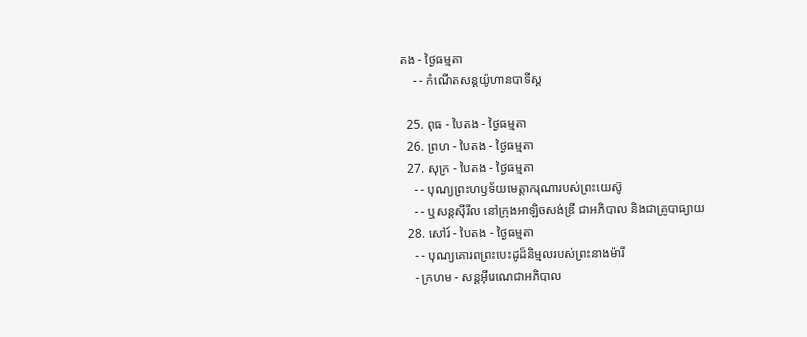តង - ថ្ងៃធម្មតា
    - - កំណើតសន្ដយ៉ូហានបាទីស្ដ

  25. ពុធ - បៃតង - ថ្ងៃធម្មតា
  26. ព្រហ - បៃតង - ថ្ងៃធម្មតា
  27. សុក្រ - បៃតង - ថ្ងៃធម្មតា
    - - បុណ្យព្រះហឫទ័យមេត្ដាករុណារបស់ព្រះយេស៊ូ
    - - ឬសន្ដស៊ីរីល នៅក្រុងអាឡិចសង់ឌ្រី ជាអភិបាល និងជាគ្រូបាធ្យាយ
  28. សៅរ៍ - បៃតង - ថ្ងៃធម្មតា
    - - បុណ្យគោរពព្រះបេះដូដ៏និម្មលរបស់ព្រះនាងម៉ារី
    - ក្រហម - សន្ដអ៊ីរេណេជាអភិបាល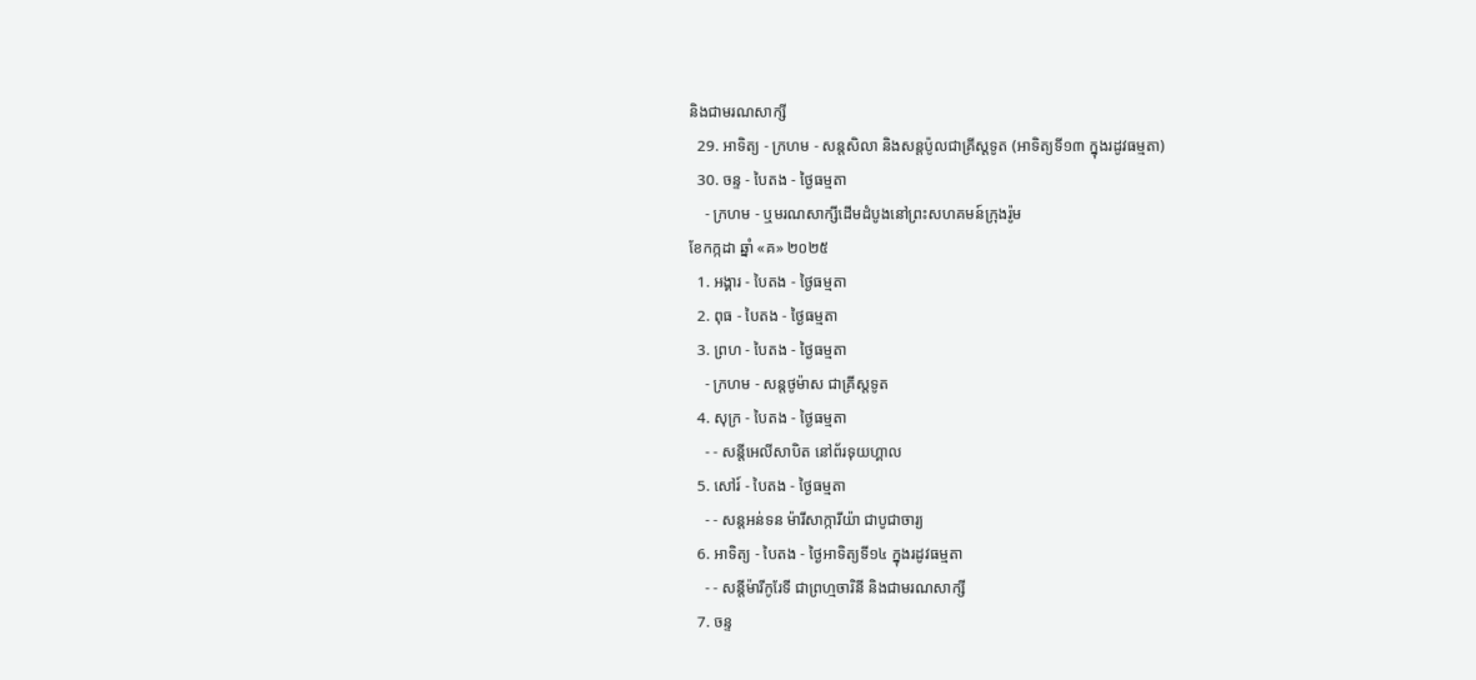និងជាមរណសាក្សី
  29. អាទិត្យ - ក្រហម - សន្ដសិលា និងសន្ដប៉ូលជាគ្រីស្ដទូត (អាទិត្យទី១៣ ក្នុងរដូវធម្មតា)
  30. ចន្ទ - បៃតង - ថ្ងៃធម្មតា
    - ក្រហម - ឬមរណសាក្សីដើមដំបូងនៅព្រះសហគមន៍ក្រុងរ៉ូម
ខែកក្កដា ឆ្នាំ «គ» ២០២៥
  1. អង្គារ - បៃតង - ថ្ងៃធម្មតា
  2. ពុធ - បៃតង - ថ្ងៃធម្មតា
  3. ព្រហ - បៃតង - ថ្ងៃធម្មតា
    - ក្រហម - សន្ដថូម៉ាស ជាគ្រីស្ដទូត
  4. សុក្រ - បៃតង - ថ្ងៃធម្មតា
    - - សន្ដីអេលីសាបិត នៅព័រទុយហ្គាល
  5. សៅរ៍ - បៃតង - ថ្ងៃធម្មតា
    - - សន្ដអន់ទន ម៉ារីសាក្ការីយ៉ា ជាបូជាចារ្យ
  6. អាទិត្យ - បៃតង - ថ្ងៃអាទិត្យទី១៤ ក្នុងរដូវធម្មតា
    - - សន្ដីម៉ារីកូរែទី ជាព្រហ្មចារិនី និងជាមរណសាក្សី
  7. ចន្ទ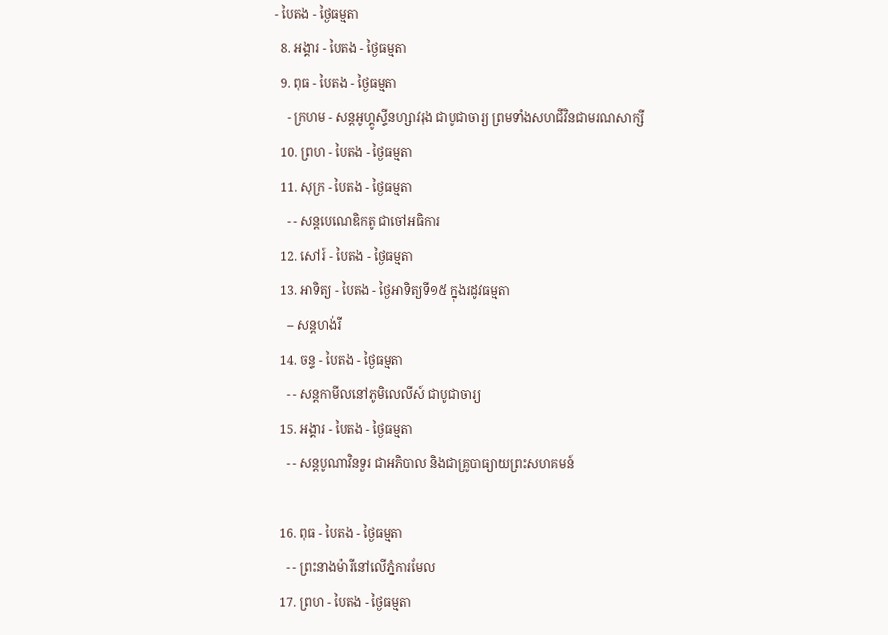- បៃតង - ថ្ងៃធម្មតា
  8. អង្គារ - បៃតង - ថ្ងៃធម្មតា
  9. ពុធ - បៃតង - ថ្ងៃធម្មតា
    - ក្រហម - សន្ដអូហ្គូស្ទីនហ្សាវរុង ជាបូជាចារ្យ ព្រមទាំងសហជីវិនជាមរណសាក្សី
  10. ព្រហ - បៃតង - ថ្ងៃធម្មតា
  11. សុក្រ - បៃតង - ថ្ងៃធម្មតា
    - - សន្ដបេណេឌិកតូ ជាចៅអធិការ
  12. សៅរ៍ - បៃតង - ថ្ងៃធម្មតា
  13. អាទិត្យ - បៃតង - ថ្ងៃអាទិត្យទី១៥ ក្នុងរដូវធម្មតា
    -- សន្ដហង់រី
  14. ចន្ទ - បៃតង - ថ្ងៃធម្មតា
    - - សន្ដកាមីលនៅភូមិលេលីស៍ ជាបូជាចារ្យ
  15. អង្គារ - បៃតង - ថ្ងៃធម្មតា
    - - សន្ដបូណាវិនទួរ ជាអភិបាល និងជាគ្រូបាធ្យាយព្រះសហគមន៍

  16. ពុធ - បៃតង - ថ្ងៃធម្មតា
    - - ព្រះនាងម៉ារីនៅលើភ្នំការមែល
  17. ព្រហ - បៃតង - ថ្ងៃធម្មតា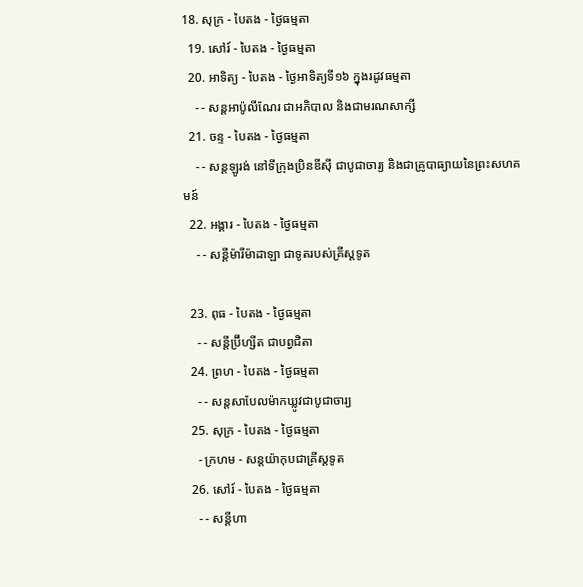18. សុក្រ - បៃតង - ថ្ងៃធម្មតា
  19. សៅរ៍ - បៃតង - ថ្ងៃធម្មតា
  20. អាទិត្យ - បៃតង - ថ្ងៃអាទិត្យទី១៦ ក្នុងរដូវធម្មតា
    - - សន្ដអាប៉ូលីណែរ ជាអភិបាល និងជាមរណសាក្សី
  21. ចន្ទ - បៃតង - ថ្ងៃធម្មតា
    - - សន្ដឡូរង់ នៅទីក្រុងប្រិនឌីស៊ី ជាបូជាចារ្យ និងជាគ្រូបាធ្យាយនៃព្រះសហគមន៍
  22. អង្គារ - បៃតង - ថ្ងៃធម្មតា
    - - សន្ដីម៉ារីម៉ាដាឡា ជាទូតរបស់គ្រីស្ដទូត

  23. ពុធ - បៃតង - ថ្ងៃធម្មតា
    - - សន្ដីប្រ៊ីហ្សីត ជាបព្វជិតា
  24. ព្រហ - បៃតង - ថ្ងៃធម្មតា
    - - សន្ដសាបែលម៉ាកឃ្លូវជាបូជាចារ្យ
  25. សុក្រ - បៃតង - ថ្ងៃធម្មតា
    - ក្រហម - សន្ដយ៉ាកុបជាគ្រីស្ដទូត
  26. សៅរ៍ - បៃតង - ថ្ងៃធម្មតា
    - - សន្ដីហា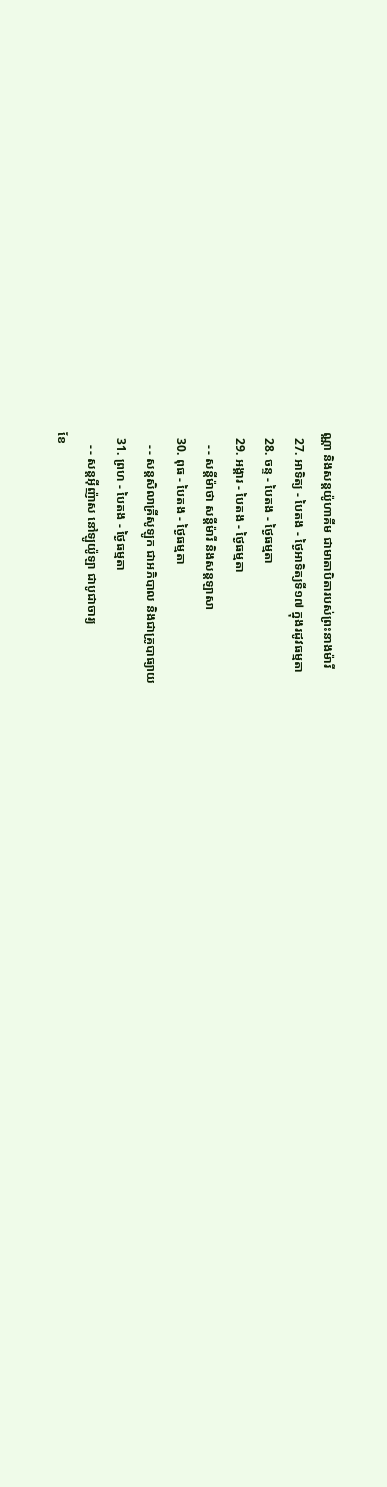ណ្ណា និងសន្ដយ៉ូហាគីម ជាមាតាបិតារបស់ព្រះនាងម៉ារី
  27. អាទិត្យ - បៃតង - ថ្ងៃអាទិត្យទី១៧ ក្នុងរដូវធម្មតា
  28. ចន្ទ - បៃតង - ថ្ងៃធម្មតា
  29. អង្គារ - បៃតង - ថ្ងៃធម្មតា
    - - សន្ដីម៉ាថា សន្ដីម៉ារី និងសន្ដឡាសា
  30. ពុធ - បៃតង - ថ្ងៃធម្មតា
    - - សន្ដសិលាគ្រីសូឡូក ជាអភិបាល និងជាគ្រូបាធ្យាយ
  31. ព្រហ - បៃតង - ថ្ងៃធម្មតា
    - - សន្ដអ៊ីញ៉ាស នៅឡូយ៉ូឡា ជាបូជាចារ្យ
ខែ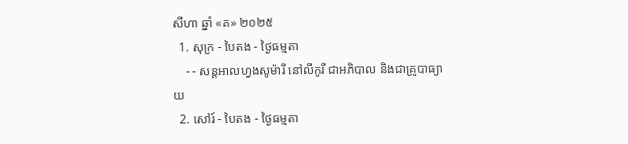សីហា ឆ្នាំ «គ» ២០២៥
  1. សុក្រ - បៃតង - ថ្ងៃធម្មតា
    - - សន្ដអាលហ្វងសូម៉ារី នៅលីកូរី ជាអភិបាល និងជាគ្រូបាធ្យាយ
  2. សៅរ៍ - បៃតង - ថ្ងៃធម្មតា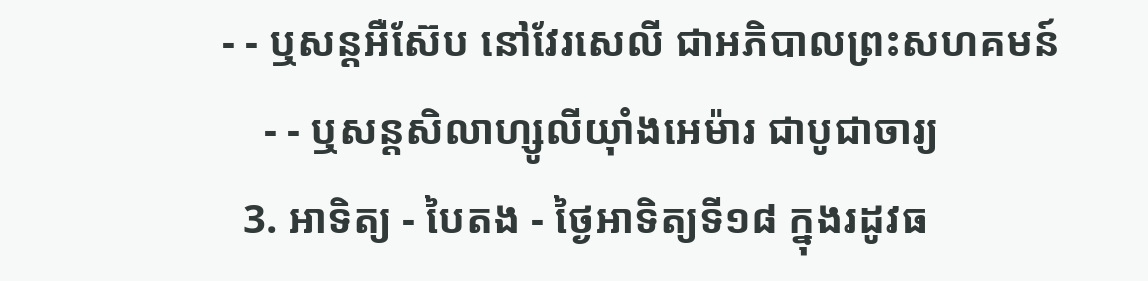- - ឬសន្ដអឺស៊ែប នៅវែរសេលី ជាអភិបាលព្រះសហគមន៍
    - - ឬសន្ដសិលាហ្សូលីយ៉ាំងអេម៉ារ ជាបូជាចារ្យ
  3. អាទិត្យ - បៃតង - ថ្ងៃអាទិត្យទី១៨ ក្នុងរដូវធ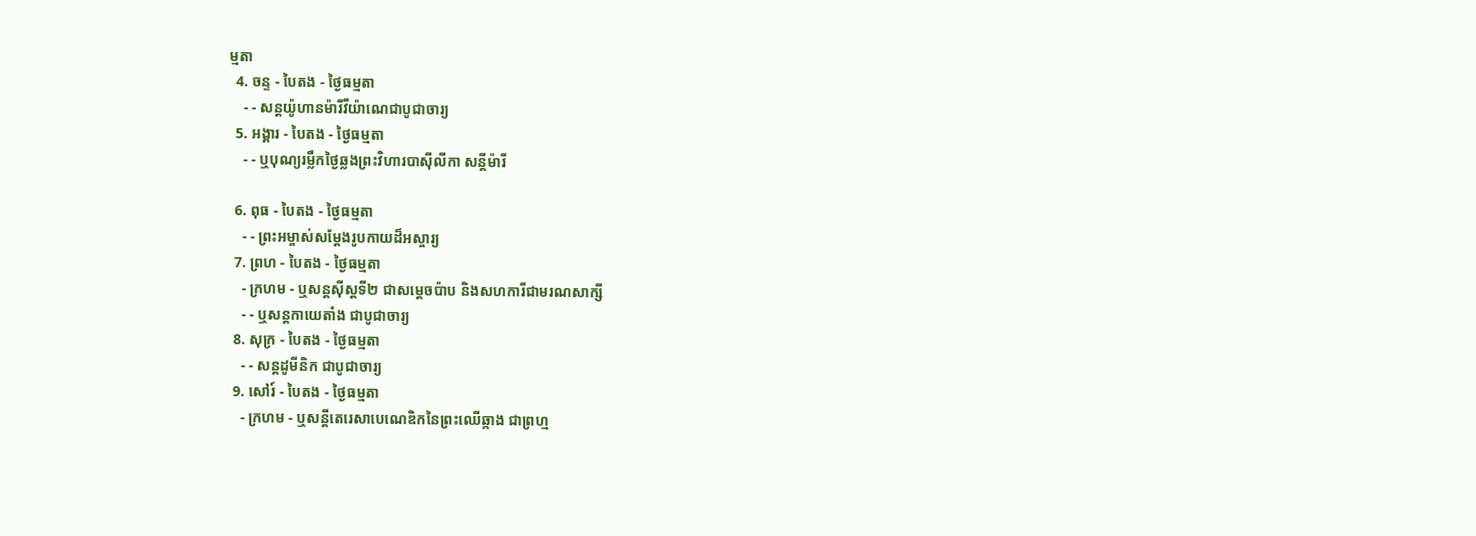ម្មតា
  4. ចន្ទ - បៃតង - ថ្ងៃធម្មតា
    - - សន្ដយ៉ូហានម៉ារីវីយ៉ាណេជាបូជាចារ្យ
  5. អង្គារ - បៃតង - ថ្ងៃធម្មតា
    - - ឬបុណ្យរម្លឹកថ្ងៃឆ្លងព្រះវិហារបាស៊ីលីកា សន្ដីម៉ារី

  6. ពុធ - បៃតង - ថ្ងៃធម្មតា
    - - ព្រះអម្ចាស់សម្ដែងរូបកាយដ៏អស្ចារ្យ
  7. ព្រហ - បៃតង - ថ្ងៃធម្មតា
    - ក្រហម - ឬសន្ដស៊ីស្ដទី២ ជាសម្ដេចប៉ាប និងសហការីជាមរណសាក្សី
    - - ឬសន្ដកាយេតាំង ជាបូជាចារ្យ
  8. សុក្រ - បៃតង - ថ្ងៃធម្មតា
    - - សន្ដដូមីនិក ជាបូជាចារ្យ
  9. សៅរ៍ - បៃតង - ថ្ងៃធម្មតា
    - ក្រហម - ឬសន្ដីតេរេសាបេណេឌិកនៃព្រះឈើឆ្កាង ជាព្រហ្ម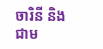ចារិនី និងជាម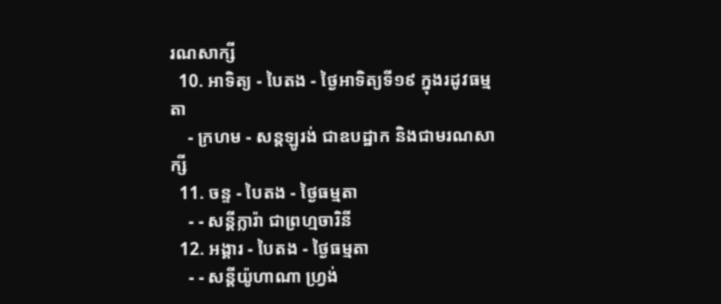រណសាក្សី
  10. អាទិត្យ - បៃតង - ថ្ងៃអាទិត្យទី១៩ ក្នុងរដូវធម្មតា
    - ក្រហម - សន្ដឡូរង់ ជាឧបដ្ឋាក និងជាមរណសាក្សី
  11. ចន្ទ - បៃតង - ថ្ងៃធម្មតា
    - - សន្ដីក្លារ៉ា ជាព្រហ្មចារិនី
  12. អង្គារ - បៃតង - ថ្ងៃធម្មតា
    - - សន្ដីយ៉ូហាណា ហ្វ្រង់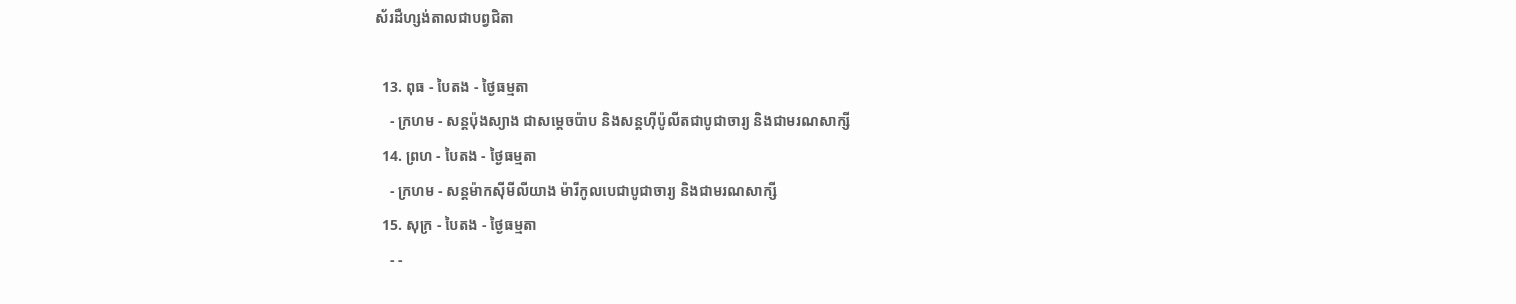ស័រដឺហ្សង់តាលជាបព្វជិតា

  13. ពុធ - បៃតង - ថ្ងៃធម្មតា
    - ក្រហម - សន្ដប៉ុងស្យាង ជាសម្ដេចប៉ាប និងសន្ដហ៊ីប៉ូលីតជាបូជាចារ្យ និងជាមរណសាក្សី
  14. ព្រហ - បៃតង - ថ្ងៃធម្មតា
    - ក្រហម - សន្ដម៉ាកស៊ីមីលីយាង ម៉ារីកូលបេជាបូជាចារ្យ និងជាមរណសាក្សី
  15. សុក្រ - បៃតង - ថ្ងៃធម្មតា
    - -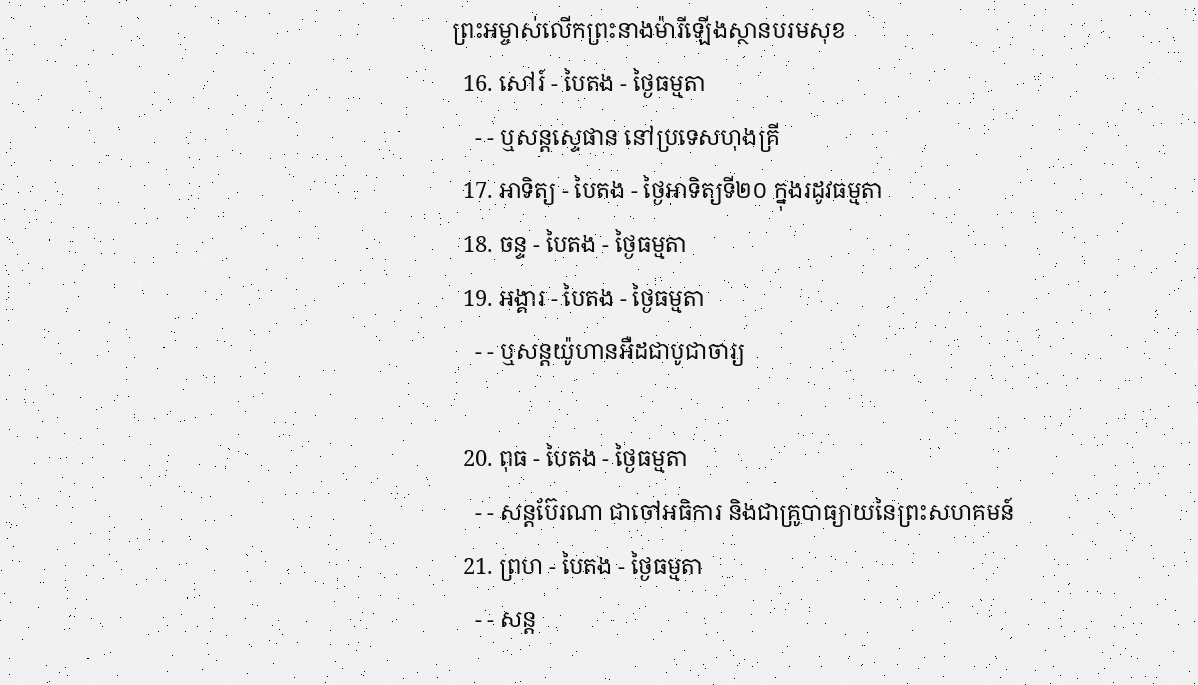ព្រះអម្ចាស់លើកព្រះនាងម៉ារីឡើងស្ថានបរមសុខ
  16. សៅរ៍ - បៃតង - ថ្ងៃធម្មតា
    - - ឬសន្ដស្ទេផាន នៅប្រទេសហុងគ្រី
  17. អាទិត្យ - បៃតង - ថ្ងៃអាទិត្យទី២០ ក្នុងរដូវធម្មតា
  18. ចន្ទ - បៃតង - ថ្ងៃធម្មតា
  19. អង្គារ - បៃតង - ថ្ងៃធម្មតា
    - - ឬសន្ដយ៉ូហានអឺដជាបូជាចារ្យ

  20. ពុធ - បៃតង - ថ្ងៃធម្មតា
    - - សន្ដប៊ែរណា ជាចៅអធិការ និងជាគ្រូបាធ្យាយនៃព្រះសហគមន៍
  21. ព្រហ - បៃតង - ថ្ងៃធម្មតា
    - - សន្ដ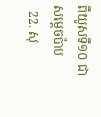ពីយូសទី១០ ជាសម្ដេចប៉ាប
  22. សុ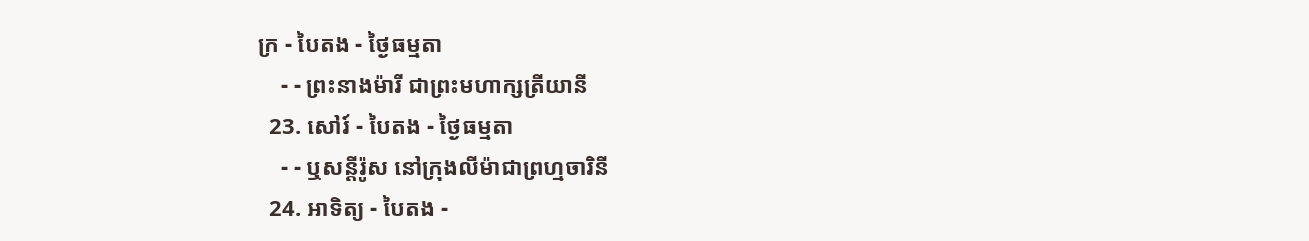ក្រ - បៃតង - ថ្ងៃធម្មតា
    - - ព្រះនាងម៉ារី ជាព្រះមហាក្សត្រីយានី
  23. សៅរ៍ - បៃតង - ថ្ងៃធម្មតា
    - - ឬសន្ដីរ៉ូស នៅក្រុងលីម៉ាជាព្រហ្មចារិនី
  24. អាទិត្យ - បៃតង -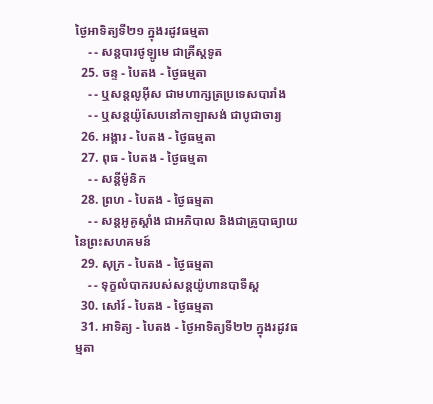ថ្ងៃអាទិត្យទី២១ ក្នុងរដូវធម្មតា
    - - សន្ដបារថូឡូមេ ជាគ្រីស្ដទូត
  25. ចន្ទ - បៃតង - ថ្ងៃធម្មតា
    - - ឬសន្ដលូអ៊ីស ជាមហាក្សត្រប្រទេសបារាំង
    - - ឬសន្ដយ៉ូសែបនៅកាឡាសង់ ជាបូជាចារ្យ
  26. អង្គារ - បៃតង - ថ្ងៃធម្មតា
  27. ពុធ - បៃតង - ថ្ងៃធម្មតា
    - - សន្ដីម៉ូនិក
  28. ព្រហ - បៃតង - ថ្ងៃធម្មតា
    - - សន្ដអូគូស្ដាំង ជាអភិបាល និងជាគ្រូបាធ្យាយនៃព្រះសហគមន៍
  29. សុក្រ - បៃតង - ថ្ងៃធម្មតា
    - - ទុក្ខលំបាករបស់សន្ដយ៉ូហានបាទីស្ដ
  30. សៅរ៍ - បៃតង - ថ្ងៃធម្មតា
  31. អាទិត្យ - បៃតង - ថ្ងៃអាទិត្យទី២២ ក្នុងរដូវធម្មតា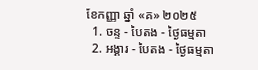ខែកញ្ញា ឆ្នាំ «គ» ២០២៥
  1. ចន្ទ - បៃតង - ថ្ងៃធម្មតា
  2. អង្គារ - បៃតង - ថ្ងៃធម្មតា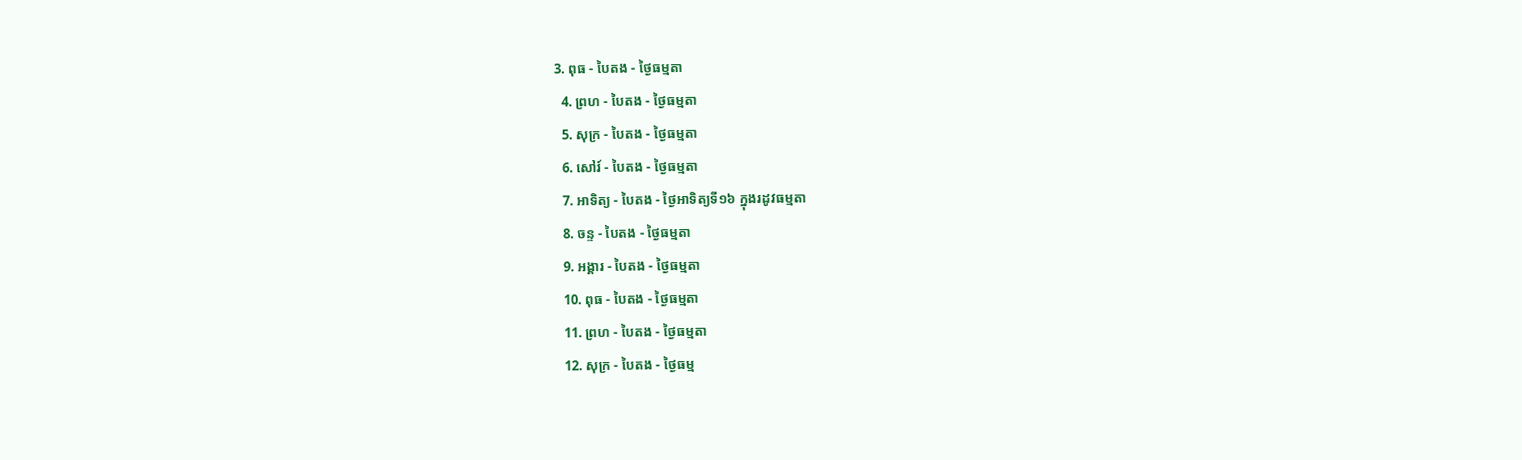3. ពុធ - បៃតង - ថ្ងៃធម្មតា
  4. ព្រហ - បៃតង - ថ្ងៃធម្មតា
  5. សុក្រ - បៃតង - ថ្ងៃធម្មតា
  6. សៅរ៍ - បៃតង - ថ្ងៃធម្មតា
  7. អាទិត្យ - បៃតង - ថ្ងៃអាទិត្យទី១៦ ក្នុងរដូវធម្មតា
  8. ចន្ទ - បៃតង - ថ្ងៃធម្មតា
  9. អង្គារ - បៃតង - ថ្ងៃធម្មតា
  10. ពុធ - បៃតង - ថ្ងៃធម្មតា
  11. ព្រហ - បៃតង - ថ្ងៃធម្មតា
  12. សុក្រ - បៃតង - ថ្ងៃធម្ម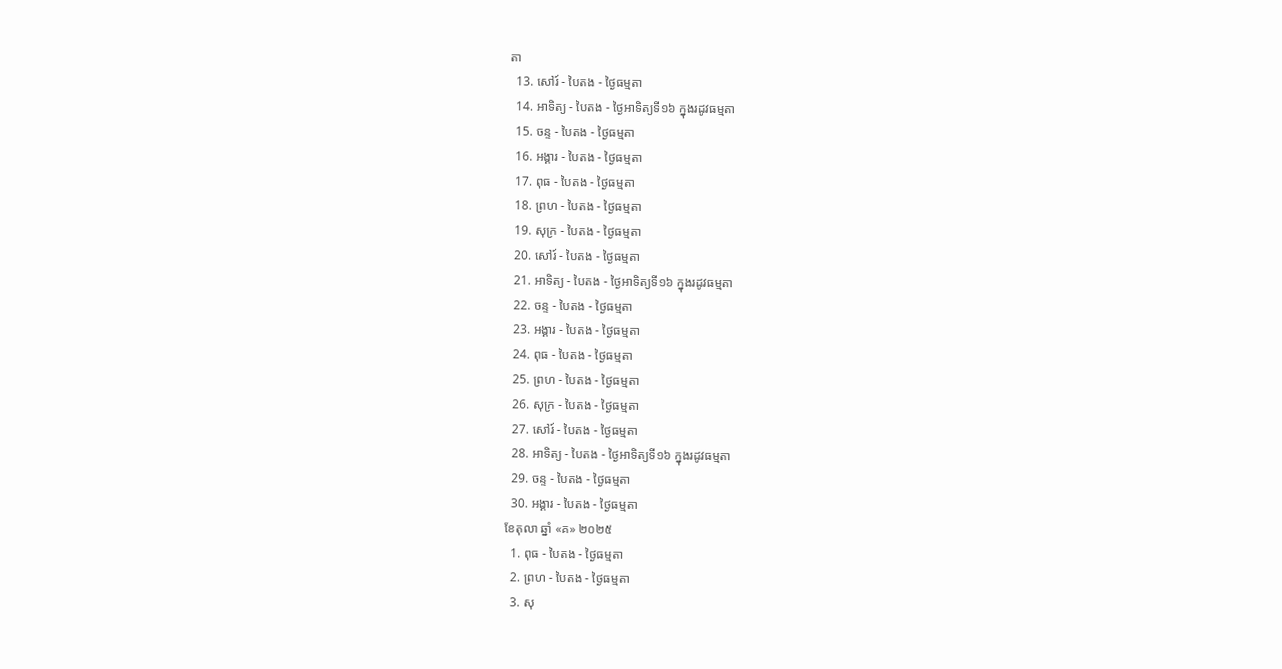តា
  13. សៅរ៍ - បៃតង - ថ្ងៃធម្មតា
  14. អាទិត្យ - បៃតង - ថ្ងៃអាទិត្យទី១៦ ក្នុងរដូវធម្មតា
  15. ចន្ទ - បៃតង - ថ្ងៃធម្មតា
  16. អង្គារ - បៃតង - ថ្ងៃធម្មតា
  17. ពុធ - បៃតង - ថ្ងៃធម្មតា
  18. ព្រហ - បៃតង - ថ្ងៃធម្មតា
  19. សុក្រ - បៃតង - ថ្ងៃធម្មតា
  20. សៅរ៍ - បៃតង - ថ្ងៃធម្មតា
  21. អាទិត្យ - បៃតង - ថ្ងៃអាទិត្យទី១៦ ក្នុងរដូវធម្មតា
  22. ចន្ទ - បៃតង - ថ្ងៃធម្មតា
  23. អង្គារ - បៃតង - ថ្ងៃធម្មតា
  24. ពុធ - បៃតង - ថ្ងៃធម្មតា
  25. ព្រហ - បៃតង - ថ្ងៃធម្មតា
  26. សុក្រ - បៃតង - ថ្ងៃធម្មតា
  27. សៅរ៍ - បៃតង - ថ្ងៃធម្មតា
  28. អាទិត្យ - បៃតង - ថ្ងៃអាទិត្យទី១៦ ក្នុងរដូវធម្មតា
  29. ចន្ទ - បៃតង - ថ្ងៃធម្មតា
  30. អង្គារ - បៃតង - ថ្ងៃធម្មតា
ខែតុលា ឆ្នាំ «គ» ២០២៥
  1. ពុធ - បៃតង - ថ្ងៃធម្មតា
  2. ព្រហ - បៃតង - ថ្ងៃធម្មតា
  3. សុ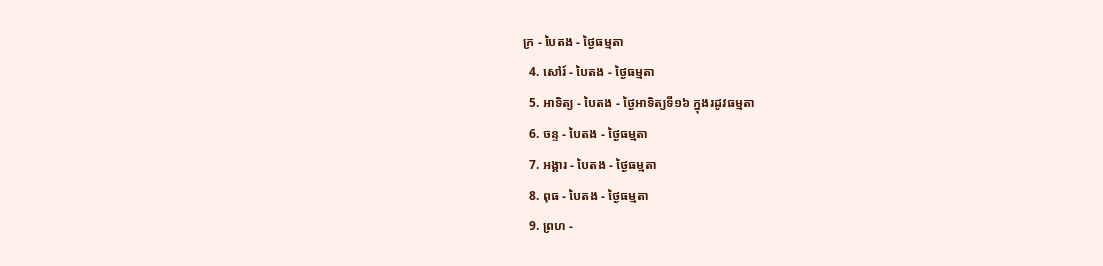ក្រ - បៃតង - ថ្ងៃធម្មតា
  4. សៅរ៍ - បៃតង - ថ្ងៃធម្មតា
  5. អាទិត្យ - បៃតង - ថ្ងៃអាទិត្យទី១៦ ក្នុងរដូវធម្មតា
  6. ចន្ទ - បៃតង - ថ្ងៃធម្មតា
  7. អង្គារ - បៃតង - ថ្ងៃធម្មតា
  8. ពុធ - បៃតង - ថ្ងៃធម្មតា
  9. ព្រហ -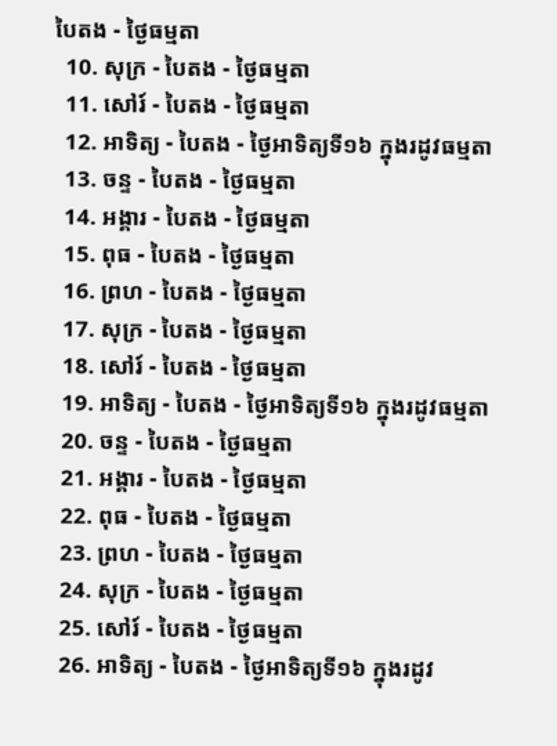បៃតង - ថ្ងៃធម្មតា
  10. សុក្រ - បៃតង - ថ្ងៃធម្មតា
  11. សៅរ៍ - បៃតង - ថ្ងៃធម្មតា
  12. អាទិត្យ - បៃតង - ថ្ងៃអាទិត្យទី១៦ ក្នុងរដូវធម្មតា
  13. ចន្ទ - បៃតង - ថ្ងៃធម្មតា
  14. អង្គារ - បៃតង - ថ្ងៃធម្មតា
  15. ពុធ - បៃតង - ថ្ងៃធម្មតា
  16. ព្រហ - បៃតង - ថ្ងៃធម្មតា
  17. សុក្រ - បៃតង - ថ្ងៃធម្មតា
  18. សៅរ៍ - បៃតង - ថ្ងៃធម្មតា
  19. អាទិត្យ - បៃតង - ថ្ងៃអាទិត្យទី១៦ ក្នុងរដូវធម្មតា
  20. ចន្ទ - បៃតង - ថ្ងៃធម្មតា
  21. អង្គារ - បៃតង - ថ្ងៃធម្មតា
  22. ពុធ - បៃតង - ថ្ងៃធម្មតា
  23. ព្រហ - បៃតង - ថ្ងៃធម្មតា
  24. សុក្រ - បៃតង - ថ្ងៃធម្មតា
  25. សៅរ៍ - បៃតង - ថ្ងៃធម្មតា
  26. អាទិត្យ - បៃតង - ថ្ងៃអាទិត្យទី១៦ ក្នុងរដូវ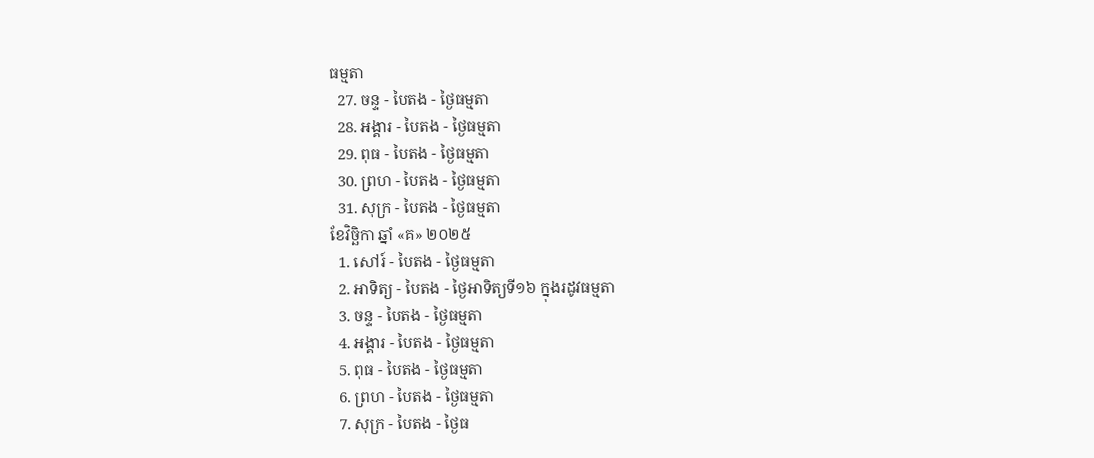ធម្មតា
  27. ចន្ទ - បៃតង - ថ្ងៃធម្មតា
  28. អង្គារ - បៃតង - ថ្ងៃធម្មតា
  29. ពុធ - បៃតង - ថ្ងៃធម្មតា
  30. ព្រហ - បៃតង - ថ្ងៃធម្មតា
  31. សុក្រ - បៃតង - ថ្ងៃធម្មតា
ខែវិច្ឆិកា ឆ្នាំ «គ» ២០២៥
  1. សៅរ៍ - បៃតង - ថ្ងៃធម្មតា
  2. អាទិត្យ - បៃតង - ថ្ងៃអាទិត្យទី១៦ ក្នុងរដូវធម្មតា
  3. ចន្ទ - បៃតង - ថ្ងៃធម្មតា
  4. អង្គារ - បៃតង - ថ្ងៃធម្មតា
  5. ពុធ - បៃតង - ថ្ងៃធម្មតា
  6. ព្រហ - បៃតង - ថ្ងៃធម្មតា
  7. សុក្រ - បៃតង - ថ្ងៃធ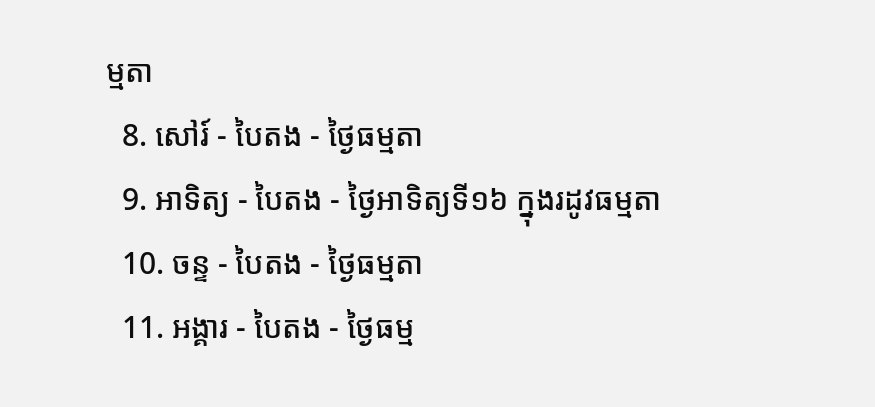ម្មតា
  8. សៅរ៍ - បៃតង - ថ្ងៃធម្មតា
  9. អាទិត្យ - បៃតង - ថ្ងៃអាទិត្យទី១៦ ក្នុងរដូវធម្មតា
  10. ចន្ទ - បៃតង - ថ្ងៃធម្មតា
  11. អង្គារ - បៃតង - ថ្ងៃធម្ម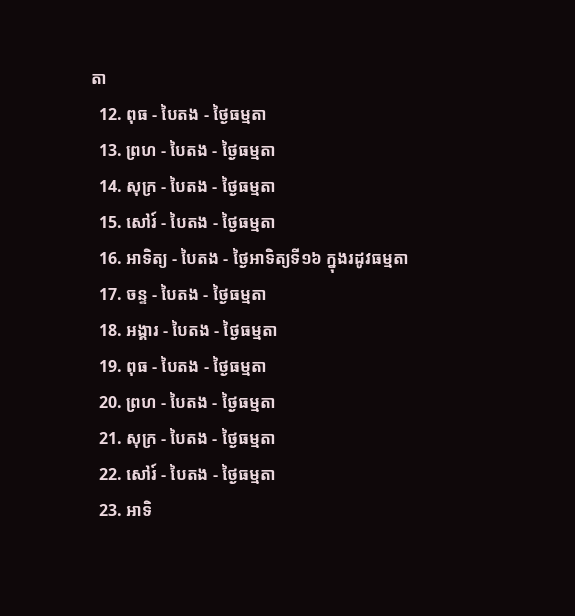តា
  12. ពុធ - បៃតង - ថ្ងៃធម្មតា
  13. ព្រហ - បៃតង - ថ្ងៃធម្មតា
  14. សុក្រ - បៃតង - ថ្ងៃធម្មតា
  15. សៅរ៍ - បៃតង - ថ្ងៃធម្មតា
  16. អាទិត្យ - បៃតង - ថ្ងៃអាទិត្យទី១៦ ក្នុងរដូវធម្មតា
  17. ចន្ទ - បៃតង - ថ្ងៃធម្មតា
  18. អង្គារ - បៃតង - ថ្ងៃធម្មតា
  19. ពុធ - បៃតង - ថ្ងៃធម្មតា
  20. ព្រហ - បៃតង - ថ្ងៃធម្មតា
  21. សុក្រ - បៃតង - ថ្ងៃធម្មតា
  22. សៅរ៍ - បៃតង - ថ្ងៃធម្មតា
  23. អាទិ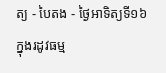ត្យ - បៃតង - ថ្ងៃអាទិត្យទី១៦ ក្នុងរដូវធម្ម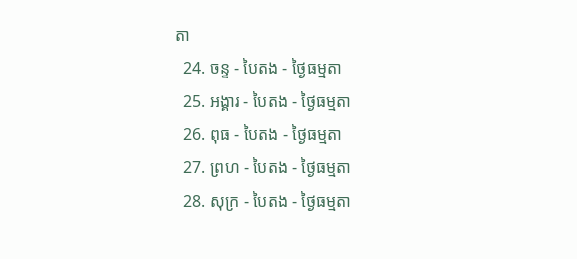តា
  24. ចន្ទ - បៃតង - ថ្ងៃធម្មតា
  25. អង្គារ - បៃតង - ថ្ងៃធម្មតា
  26. ពុធ - បៃតង - ថ្ងៃធម្មតា
  27. ព្រហ - បៃតង - ថ្ងៃធម្មតា
  28. សុក្រ - បៃតង - ថ្ងៃធម្មតា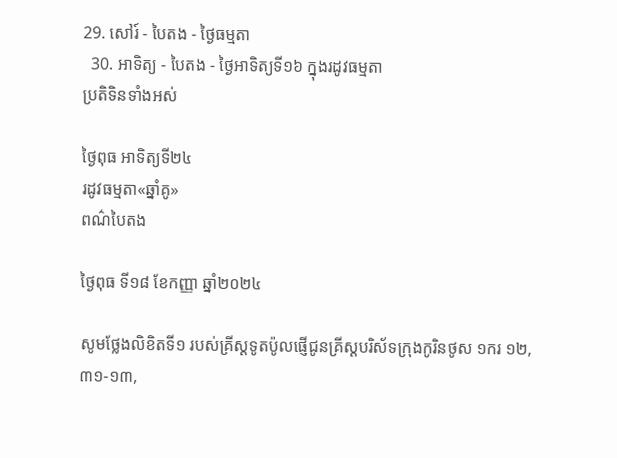29. សៅរ៍ - បៃតង - ថ្ងៃធម្មតា
  30. អាទិត្យ - បៃតង - ថ្ងៃអាទិត្យទី១៦ ក្នុងរដូវធម្មតា
ប្រតិទិនទាំងអស់

ថ្ងៃពុធ អាទិត្យទី២៤
រដូវធម្មតា«ឆ្នាំគូ»
ពណ៌បៃតង

ថ្ងៃពុធ ទី១៨ ខែកញ្ញា ឆ្នាំ២០២៤

សូមថ្លែងលិខិតទី១ របស់គ្រីស្ដទូតប៉ូលផ្ញើជូនគ្រីស្ដបរិស័ទក្រុងកូរិនថូស ១ករ ១២,៣១-១៣,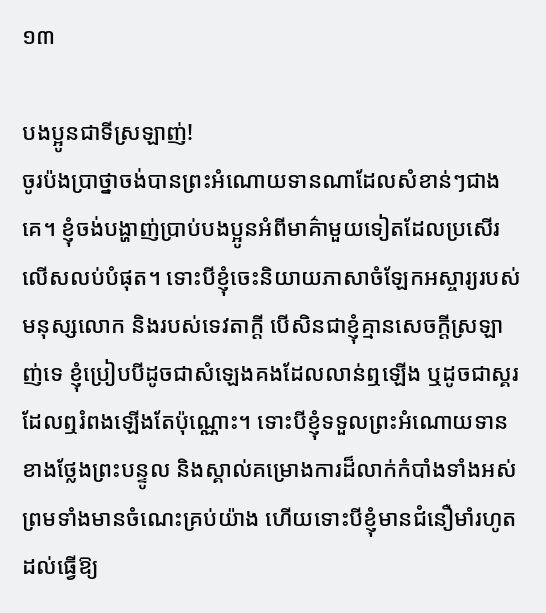១៣

បងប្អូនជាទីស្រឡាញ់!
ចូរប៉ងប្រាថ្នាចង់បានព្រះអំណោយទានណាដែលសំខាន់ៗជាងគេ។ ខ្ញុំចង់បង្ហាញ់ប្រាប់បងប្អូនអំពីមាគ៌ាមួយទៀតដែលប្រសើរលើសលប់បំផុត។ ទោះបីខ្ញុំចេះនិយាយភាសាចំឡែកអស្ចារ្យរបស់មនុស្សលោក និងរបស់ទេវតាក្ដី បើសិនជាខ្ញុំគ្មានសេចក្ដីស្រឡាញ់ទេ ខ្ញុំប្រៀបបីដូចជាសំឡេងគងដែលលាន់ឮឡើង ឬដូចជាស្គរដែលឮរំពងឡើងតែប៉ុណ្ណោះ។ ទោះបីខ្ញុំទទួលព្រះអំណោយទានខាងថ្លែងព្រះបន្ទូល និងស្គាល់គម្រោងការដ៏លាក់កំបាំងទាំងអស់ ព្រមទាំងមានចំណេះគ្រប់យ៉ាង ហើយទោះបីខ្ញុំមានជំនឿមាំរហូតដល់ធើ្វឱ្យ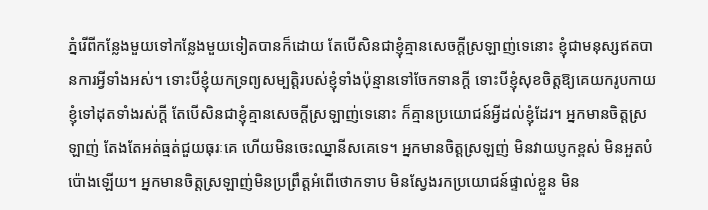ភ្នំរើពីកន្លែងមួយទៅកន្លែងមួយទៀតបានក៏ដោយ តែបើសិនជាខ្ញុំគ្មានសេចក្ដីស្រឡាញ់ទេនោះ ខ្ញុំជាមនុស្សឥតបានការអ្វីទាំងអស់។ ទោះបីខ្ញុំយកទ្រព្យសម្បត្តិរបស់ខ្ញុំទាំងប៉ុន្មានទៅចែកទានក្ដី ទោះបីខ្ញុំសុខចិត្តឱ្យគេយករូបកាយខ្ញុំទៅដុតទាំងរស់ក្ដី តែបើសិនជាខ្ញុំគ្មានសេចក្ដីស្រឡាញ់ទេនោះ ក៏គ្មានប្រយោជន៍អ្វីដល់ខ្ញុំដែរ។ អ្នកមានចិត្តស្រឡាញ់ តែងតែអត់ធ្មត់ជួយធុរៈគេ ហើយមិនចេះឈ្នានីសគេទេ។ អ្នកមានចិត្តស្រឡញ់ មិនវាយប្ញកខ្ពស់ មិនអួតបំប៉ោងឡើយ។ អ្នកមានចិត្តស្រឡាញ់មិនប្រព្រឹត្តអំពើថោកទាប មិនស្វែងរកប្រយោជន៍ផ្ទាល់ខ្លួន មិន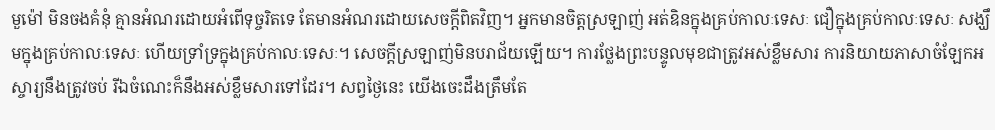មួម៉ៅ មិនចងគំនុំ គ្មានអំណរដោយអំពើទុច្ចរិតទេ តែមានអំណរដោយសេចក្ដីពិតវិញ។ អ្នកមានចិត្តស្រឡាញ់ អត់ឧិនក្នុងគ្រប់កាលៈទេសៈ ជឿក្នុងគ្រប់កាលៈទេសៈ សង្ឃឹមក្នុងគ្រប់កាលៈទេសៈ ហើយទ្រាំទ្រក្នុងគ្រប់កាលៈទេសៈ។ សេចក្ដីស្រឡាញ់មិនបរាជ័យឡើយ។ ការថ្លែងព្រះបន្ទូលមុខជាត្រូវអស់ខ្លឹមសារ ការនិយាយភាសាចំឡែកអស្ចារ្យនឹងត្រូវចប់ រីឯចំណេះក៏នឹងអស់ខ្លឹមសារទៅដែរ។ សព្វថ្ងៃនេះ យើងចេះដឹងត្រឹមតែ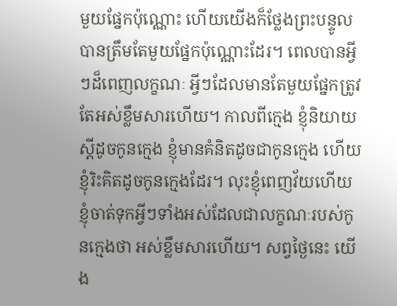មួយផ្នែកប៉ុណ្ណោះ ហើយយើងក៏ថ្លែងព្រះបន្ទូលបានត្រឹមតែមួយផ្នែកប៉ុណ្ណោះដែរ។ ពេលបានអ្វីៗដ៏ពេញលក្ខណៈ អ្វីៗដែលមានតែមួយផ្នែកត្រូវតែអស់ខ្លឹមសារហើយ។ កាលពីក្មេង ខ្ញុំនិយាយស្ដីដូចកូនក្មេង ខ្ញុំមានគំនិតដូចជាកូនក្មេង ហើយខ្ញុំរិះគិតដូចកូនក្មេងដែរ។ លុះខ្ញុំពេញវ័យហើយ ខ្ញុំចាត់ទុកអ្វីៗទាំងអស់ដែលជាលក្ខណៈរបស់កូនក្មេងថា អស់ខ្លឹមសារហើយ។ សព្វថ្ងៃនេះ យើង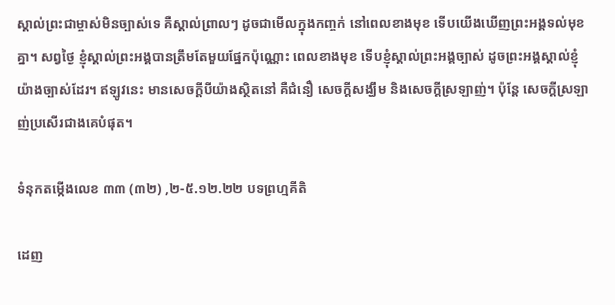ស្គាល់ព្រះជាម្ចាស់មិនច្បាស់ទេ គឺស្គាល់ព្រាលៗ ដូចជាមើលក្នុងកញ្ចក់ នៅពេលខាងមុខ ទើបយើងឃើញព្រះអង្គទល់មុខគ្នា។ សព្វថ្ងៃ ខ្ញុំស្គាល់ព្រះអង្គបានត្រឹមតែមួយផ្នែកប៉ុណ្ណោះ ពេលខាងមុខ ទើបខ្ញុំស្គាល់ព្រះអង្គច្បាស់ ដូចព្រះអង្គស្គាល់ខ្ញុំយ៉ាងច្បាស់ដែរ។ ឥឡូវនេះ មានសេចក្ដីបីយ៉ាងស្ថិតនៅ គឺជំនឿ សេចក្ដីសង្ឃឹម និងសេចក្ដីស្រឡាញ់។ ប៉ុន្ដែ សេចក្ដីស្រឡាញ់ប្រសើរជាងគេបំផុត។

ទំនុកតម្កើងលេខ ៣៣ (៣២) ,២-៥.១២.២២ បទព្រហ្មគីតិ

ដេញ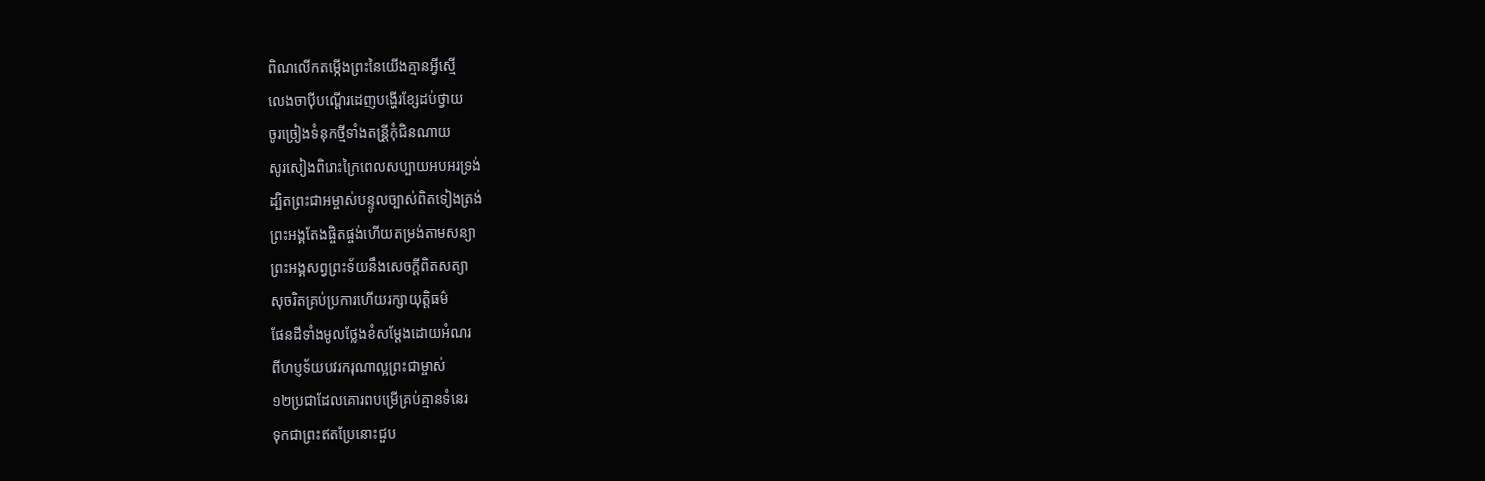ពិណលើកតម្កើងព្រះនៃយើងគ្មានអ្វីស្មើ
លេងចាប៉ីបណ្ដើរដេញបង្ហើរខ្សែដប់ថ្វាយ
ចូរច្រៀងទំនុកថ្មីទាំងតន្រី្ដកុំជិនណាយ
សូរសៀងពិរោះក្រៃពេលសប្បាយអបអរទ្រង់
ដ្បិតព្រះជាអម្ចាស់បន្ទូលច្បាស់ពិតទៀងត្រង់
ព្រះអង្គតែងផ្ចិតផ្ចង់ហើយតម្រង់តាមសន្យា
ព្រះអង្គសព្វព្រះទ័យនឹងសេចក្ដីពិតសត្យា
សុចរិតគ្រប់ប្រការហើយរក្សាយុត្តិធម៌
ផែនដីទាំងមូលថ្លែងខំសម្ដែងដោយអំណរ
ពីហប្ញទ័យបវរករុណាល្អព្រះជាម្ចាស់
១២ប្រជាដែលគោរពបម្រើគ្រប់គ្មានទំនេរ
ទុកជាព្រះឥតប្រែនោះជួប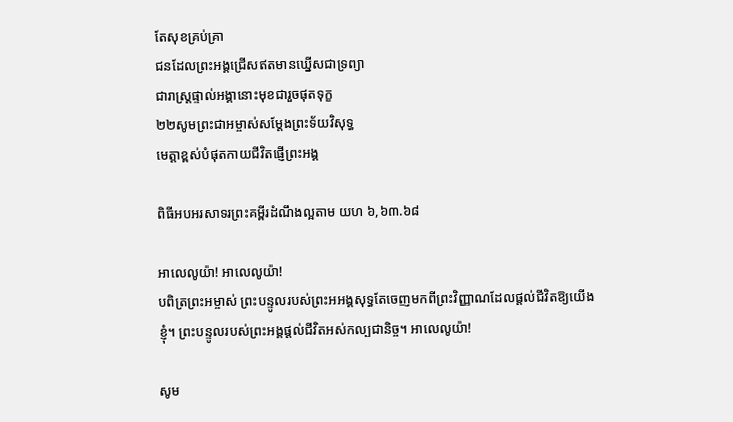តែសុខគ្រប់គ្រា
ជនដែលព្រះអង្គជ្រើសឥតមានឃ្នើសជាទ្រព្យា
ជារាស្រ្ដផ្ទាល់អង្គានោះមុខជារួចផុតទុក្ខ
២២សូមព្រះជាអម្ចាស់សម្ដែងព្រះទ័យវិសុទ្ធ
មេត្តាខ្ពស់បំផុតកាយជីវិតផ្ញើព្រះអង្គ

ពិធីអបអរសាទរព្រះគម្ពីរដំណឹងល្អតាម យហ ៦,៦៣.៦៨

អាលេលូយ៉ា! អាលេលូយ៉ា!
បពិត្រព្រះអម្ចាស់ ព្រះបន្ទូលរបស់ព្រះអអង្គសុទ្ធតែចេញមកពីព្រះវិញ្ញាណដែលផ្ដល់ជីវិតឱ្យយើងខ្ញុំ។ ព្រះបន្ទូលរបស់ព្រះអង្គផ្ដល់ជីវិតអស់កល្បជានិច្ច។ អាលេលូយ៉ា!

សូម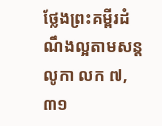ថ្លែងព្រះគម្ពីរដំណឹងល្អតាមសន្តលូកា លក ៧,៣១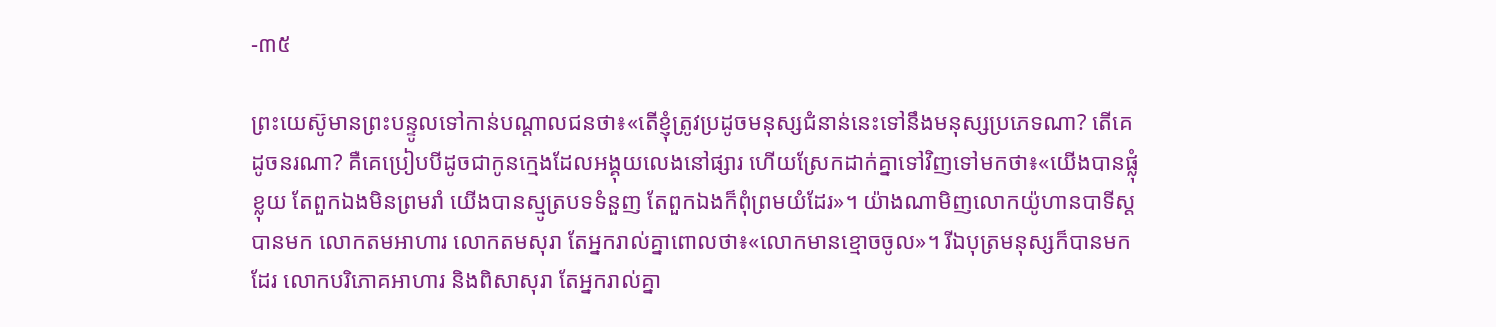-៣៥

ព្រះយេស៊ូមានព្រះបន្ទូលទៅកាន់បណ្ដាលជនថា៖«តើខ្ញុំត្រូវប្រដូចមនុស្សជំនាន់នេះទៅនឹងមនុស្សប្រភេទណា? តើគេដូចនរណា? គឺគេប្រៀបបីដូចជាកូនក្មេងដែលអង្គុយលេងនៅផ្សារ ហើយស្រែកដាក់គ្នាទៅវិញទៅមកថា៖«យើងបានផ្លុំខ្លុយ តែពួកឯងមិនព្រមរាំ យើងបានស្មូត្របទទំនួញ តែពួកឯងក៏ពុំព្រមយំដែរ»។ យ៉ាងណាមិញលោកយ៉ូហានបាទីស្ដបានមក លោកតមអាហារ លោកតមសុរា តែអ្នករាល់គ្នាពោលថា៖«លោកមានខ្មោចចូល»។ រីឯបុត្រមនុស្សក៏បានមកដែរ លោកបរិភោគអាហារ និងពិសាសុរា តែអ្នករាល់គ្នា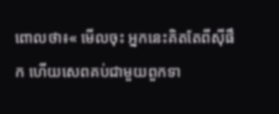ពោលថា៖« មើលចុះ អ្នកនេះគិតតែពីស៊ីផឹក ហើយសេពគប់ជាមួយពួកទា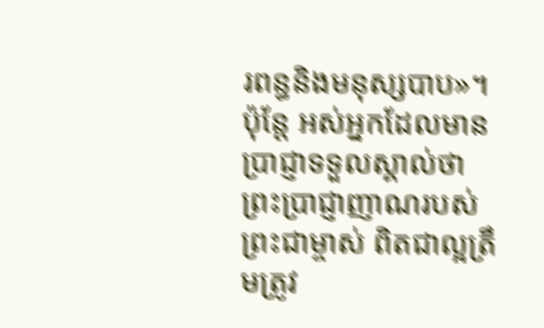រពន្ធនិងមនុស្សបាប»។ ប៉ុន្ដែ អស់អ្នកដែលមានប្រាជ្ញាទទួលស្គាល់ថា ព្រះប្រាជ្ញាញាណរបស់ព្រះជាម្ចាស់ ពិតជាល្អត្រឹមត្រូវ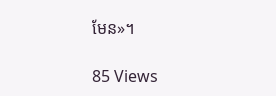មែន»។

85 Views